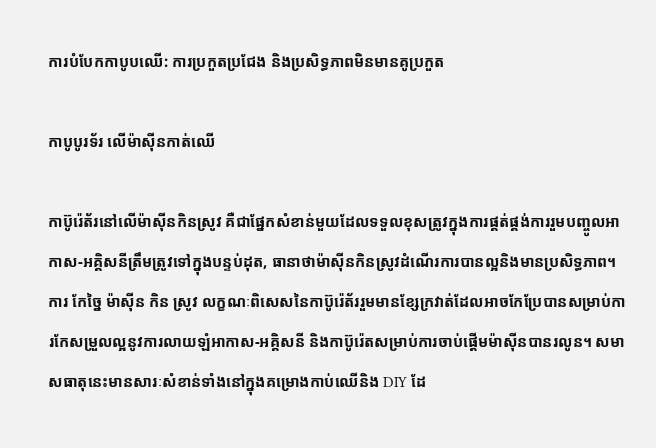ការបំបែកកាបូបឈើ: ការប្រកួតប្រជែង និងប្រសិទ្ធភាពមិនមានគូប្រកួត

កាបូបូរទ័រ លើម៉ាស៊ីនកាត់ឈើ

កាប៊ូរ៉េត័រនៅលើម៉ាស៊ីនកិនស្រូវ គឺជាផ្នែកសំខាន់មួយដែលទទួលខុសត្រូវក្នុងការផ្គត់ផ្គង់ការរួមបញ្ចូលអាកាស-អគ្គិសនីត្រឹមត្រូវទៅក្នុងបន្ទប់ដុត, ធានាថាម៉ាស៊ីនកិនស្រូវដំណើរការបានល្អនិងមានប្រសិទ្ធភាព។ ការ កែច្នៃ ម៉ាស៊ីន កិន ស្រូវ លក្ខណៈពិសេសនៃកាប៊ូរ៉េត័ររួមមានខ្សែក្រវាត់ដែលអាចកែប្រែបានសម្រាប់ការកែសម្រួលល្អនូវការលាយឡំអាកាស-អគ្គិសនី និងកាប៊ូរ៉េតសម្រាប់ការចាប់ផ្តើមម៉ាស៊ីនបានរលូន។ សមាសធាតុនេះមានសារៈសំខាន់ទាំងនៅក្នុងគម្រោងកាប់ឈើនិង DIY ដែ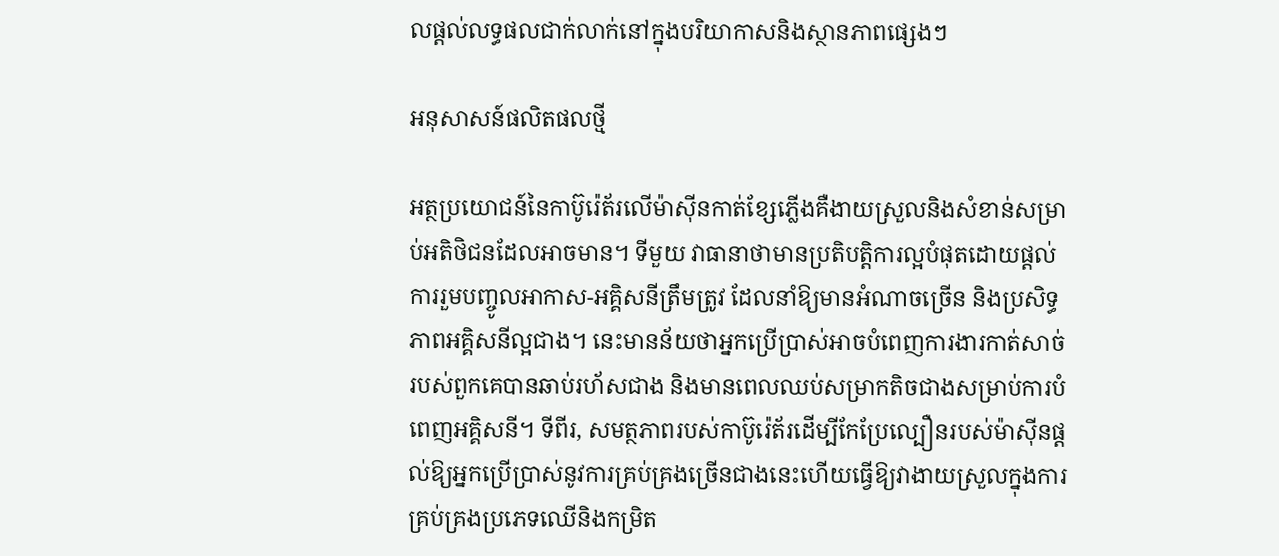លផ្តល់លទ្ធផលជាក់លាក់នៅក្នុងបរិយាកាសនិងស្ថានភាពផ្សេងៗ

អនុសាសន៍ផលិតផលថ្មី

អត្ថប្រយោជន៍នៃកាប៊ូរ៉េត័រលើម៉ាស៊ីនកាត់ខ្សែភ្លើងគឺងាយស្រួលនិងសំខាន់សម្រាប់អតិថិជនដែលអាចមាន។ ទីមួយ វាធានាថាមានប្រតិបត្តិការល្អបំផុតដោយផ្តល់ការរួមបញ្ចូលអាកាស-អគ្គិសនីត្រឹមត្រូវ ដែលនាំឱ្យមានអំណាចច្រើន និងប្រសិទ្ធភាពអគ្គិសនីល្អជាង។ នេះមានន័យថាអ្នកប្រើប្រាស់អាចបំពេញការងារកាត់សាច់របស់ពួកគេបានឆាប់រហ័សជាង និងមានពេលឈប់សម្រាកតិចជាងសម្រាប់ការបំពេញអគ្គិសនី។ ទីពីរ, សមត្ថភាពរបស់កាប៊ូរ៉េត័រដើម្បីកែប្រែល្បឿនរបស់ម៉ាស៊ីនផ្តល់ឱ្យអ្នកប្រើប្រាស់នូវការគ្រប់គ្រងច្រើនជាងនេះហើយធ្វើឱ្យវាងាយស្រួលក្នុងការគ្រប់គ្រងប្រភេទឈើនិងកម្រិត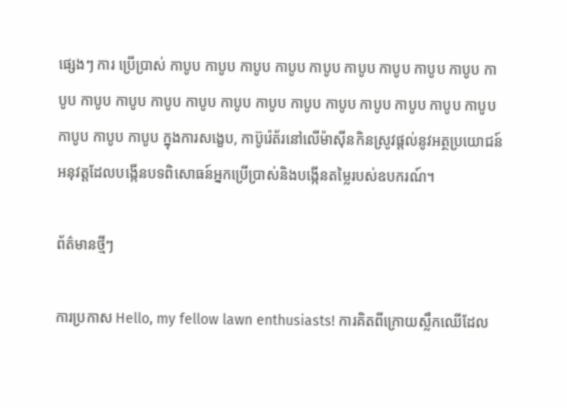ផ្សេងៗ ការ ប្រើប្រាស់ កាបូប កាបូប កាបូប កាបូប កាបូប កាបូប កាបូប កាបូប កាបូប កាបូប កាបូប កាបូប កាបូប កាបូប កាបូប កាបូប កាបូប កាបូប កាបូប កាបូប កាបូប កាបូប កាបូប កាបូប កាបូប ក្នុងការសង្ខេប, កាប៊ូរ៉េត័រនៅលើម៉ាស៊ីនកិនស្រូវផ្តល់នូវអត្ថប្រយោជន៍អនុវត្តដែលបង្កើនបទពិសោធន៍អ្នកប្រើប្រាស់និងបង្កើនតម្លៃរបស់ឧបករណ៍។

ព័ត៌មានថ្មីៗ

ការប្រកាស Hello, my fellow lawn enthusiasts! ការគិតពីក្រោយស្លឹកឈើដែល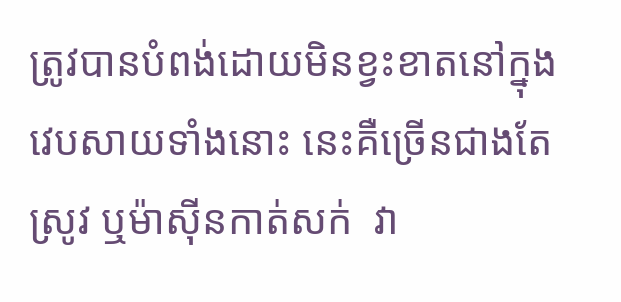ត្រូវបានបំពង់ដោយមិនខ្វះខាតនៅក្នុងវេបសាយទាំងនោះ នេះគឺច្រើនជាងតែស្រូវ ឬម៉ាស៊ីនកាត់សក់  វា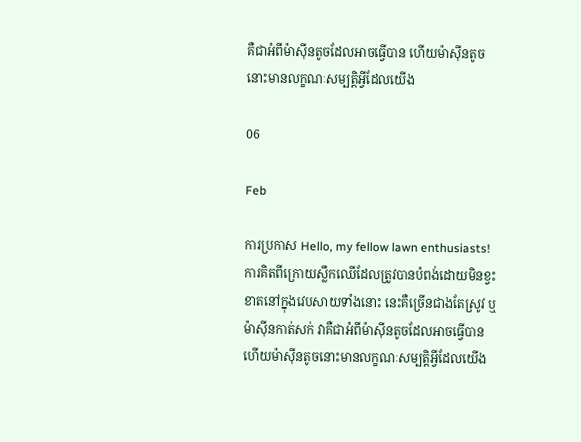គឺជាអំពីម៉ាស៊ីនតូចដែលអាចធ្វើបាន ហើយម៉ាស៊ីនតូចនោះមានលក្ខណៈសម្បត្តិអ្វីដែលយើង

06

Feb

ការប្រកាស Hello, my fellow lawn enthusiasts! ការគិតពីក្រោយស្លឹកឈើដែលត្រូវបានបំពង់ដោយមិនខ្វះខាតនៅក្នុងវេបសាយទាំងនោះ នេះគឺច្រើនជាងតែស្រូវ ឬម៉ាស៊ីនកាត់សក់ វាគឺជាអំពីម៉ាស៊ីនតូចដែលអាចធ្វើបាន ហើយម៉ាស៊ីនតូចនោះមានលក្ខណៈសម្បត្តិអ្វីដែលយើង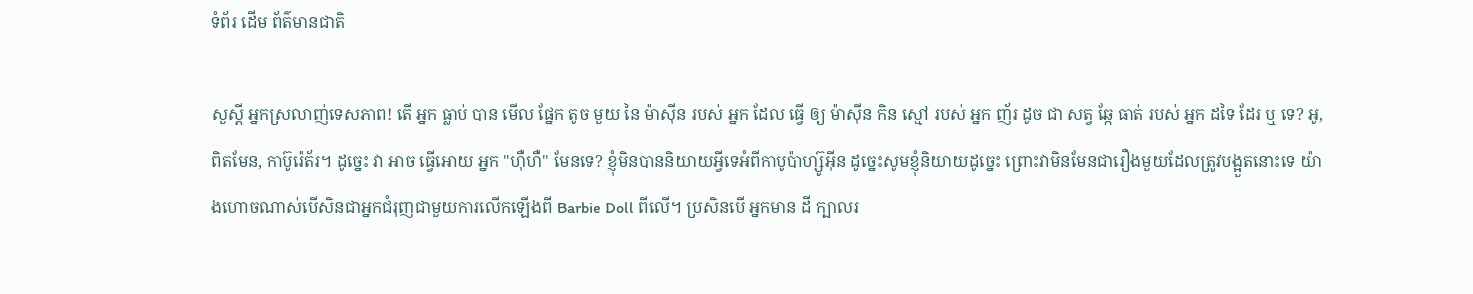ទំព័រ ដើម ព័ត៌មានជាតិ

សួស្តី អ្នកស្រលាញ់ទេសភាព! តើ អ្នក ធ្លាប់ បាន មើល ផ្នែក តូច មួយ នៃ ម៉ាស៊ីន របស់ អ្នក ដែល ធ្វើ ឲ្យ ម៉ាស៊ីន កិន ស្មៅ របស់ អ្នក ញ័រ ដូច ជា សត្វ ឆ្កែ ធាត់ របស់ អ្នក ដទៃ ដែរ ឬ ទេ? អូ, ពិតមែន, កាប៊ូរ៉េត័រ។ ដូច្នេះ វា អាច ធ្វើអោយ អ្នក "ហ៊ឺហឺ" មែនទេ? ខ្ញុំមិនបាននិយាយអ្វីទេអំពីកាបូប៉ាហ្ស៊ូអ៊ីន ដូច្នេះសូមខ្ញុំនិយាយដូច្នេះ ព្រោះវាមិនមែនជារឿងមួយដែលត្រូវបង្អួតនោះទេ យ៉ាងហោចណាស់បើសិនជាអ្នកជំរុញជាមួយការលើកឡើងពី Barbie Doll ពីលើ។ ប្រសិនបើ អ្នកមាន ដី ក្បាលរ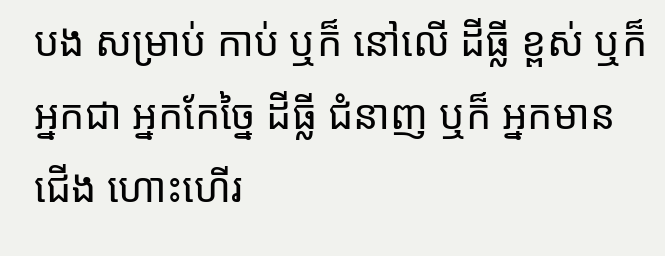បង សម្រាប់ កាប់ ឬក៏ នៅលើ ដីធ្លី ខ្ពស់ ឬក៏ អ្នកជា អ្នកកែច្នៃ ដីធ្លី ជំនាញ ឬក៏ អ្នកមាន ជើង ហោះហើរ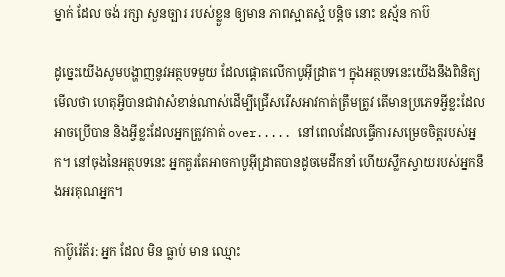ម្នាក់ ដែល ចង់ រក្សា សួនច្បារ របស់ខ្លួន ឲ្យមាន ភាពស្អាតស្អំ បន្តិច នោះ ឧស្ម័ន កាប៊

ដូច្នេះយើងសូមបង្ហាញនូវអត្ថបទមួយ ដែលផ្តោតលើកាបូអ៊ីដ្រាត។ ក្នុងអត្ថបទនេះយើងនឹងពិនិត្យមើលថា ហេតុអ្វីបានជាវាសំខាន់ណាស់ដើម្បីជ្រើសរើសអាវកាត់ត្រឹមត្រូវ តើមានប្រភេទអ្វីខ្លះដែលអាចប្រើបាន និងអ្វីខ្លះដែលអ្នកត្រូវកាត់ over..... នៅពេលដែលធ្វើការសម្រេចចិត្តរបស់អ្នក។ នៅចុងនៃអត្ថបទនេះ អ្នកគួរតែអាចកាបូអ៊ីដ្រាតបានដូចមេដឹកនាំ ហើយស្លឹកស្វាយរបស់អ្នកនឹងអរគុណអ្នក។

កាប៊ូរ៉េត័រ: អ្នក ដែល មិន ធ្លាប់ មាន ឈ្មោះ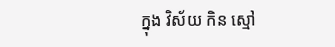ក្នុង វិស័យ កិន ស្មៅ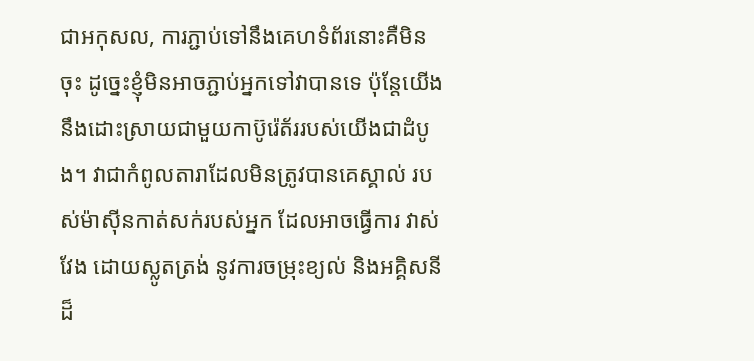ជាអកុសល, ការភ្ជាប់ទៅនឹងគេហទំព័រនោះគឺមិនចុះ ដូច្នេះខ្ញុំមិនអាចភ្ជាប់អ្នកទៅវាបានទេ ប៉ុន្តែយើងនឹងដោះស្រាយជាមួយកាប៊ូរ៉េត័ររបស់យើងជាដំបូង។ វាជាកំពូលតារាដែលមិនត្រូវបានគេស្គាល់ របស់ម៉ាស៊ីនកាត់សក់របស់អ្នក ដែលអាចធ្វើការ វាស់វែង ដោយស្លូតត្រង់ នូវការចម្រុះខ្យល់ និងអគ្គិសនី ដ៏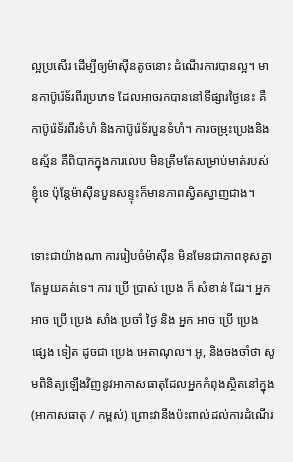ល្អប្រសើរ ដើម្បីឲ្យម៉ាស៊ីនតូចនោះ ដំណើរការបានល្អ។ មានកាប៊ូរ៉េទ័រពីរប្រភេទ ដែលអាចរកបាននៅទីផ្សារថ្ងៃនេះ គឺកាប៊ូរ៉េទ័រពីរទំហំ និងកាប៊ូរ៉េទ័របួនទំហំ។ ការចម្រុះប្រេងនិងឧស្ម័ន គឺពិបាកក្នុងការលេប មិនត្រឹមតែសម្រាប់មាត់របស់ខ្ញុំទេ ប៉ុន្តែម៉ាស៊ីនបួនសន្ទុះក៏មានភាពស្វិតស្វាញជាង។

ទោះជាយ៉ាងណា ការរៀបចំម៉ាស៊ីន មិនមែនជាភាពខុសគ្នាតែមួយគត់ទេ។ ការ ប្រើ ប្រាស់ ប្រេង ក៏ សំខាន់ ដែរ។ អ្នក អាច ប្រើ ប្រេង សាំង ប្រចាំ ថ្ងៃ និង អ្នក អាច ប្រើ ប្រេង ផ្សេង ទៀត ដូចជា ប្រេង អេតាណុល។ អូ, និងចងចាំថា សូមពិនិត្យឡើងវិញនូវអាកាសធាតុដែលអ្នកកំពុងស្ថិតនៅក្នុង (អាកាសធាតុ / កម្ពស់) ព្រោះវានឹងប៉ះពាល់ដល់ការដំណើរ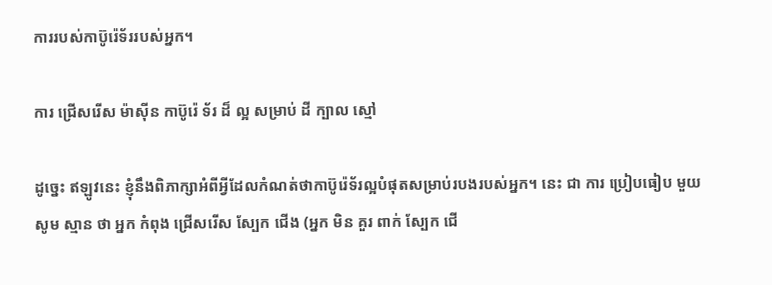ការរបស់កាប៊ូរ៉េទ័ររបស់អ្នក។

ការ ជ្រើសរើស ម៉ាស៊ីន កាប៊ូរ៉េ ទ័រ ដ៏ ល្អ សម្រាប់ ដី ក្បាល ស្មៅ

ដូច្នេះ ឥឡូវនេះ ខ្ញុំនឹងពិភាក្សាអំពីអ្វីដែលកំណត់ថាកាប៊ូរ៉េទ័រល្អបំផុតសម្រាប់របងរបស់អ្នក។ នេះ ជា ការ ប្រៀបធៀប មួយ សូម ស្មាន ថា អ្នក កំពុង ជ្រើសរើស ស្បែក ជើង (អ្នក មិន គួរ ពាក់ ស្បែក ជើ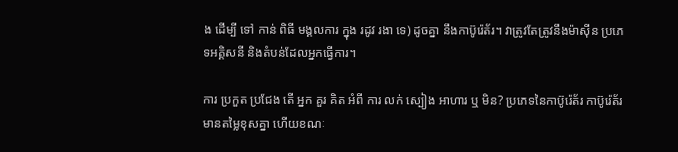ង ដើម្បី ទៅ កាន់ ពិធី មង្គលការ ក្នុង រដូវ រងា ទេ) ដូចគ្នា នឹងកាប៊ូរ៉េត័រ។ វាត្រូវតែត្រូវនឹងម៉ាស៊ីន ប្រភេទអគ្គិសនី និងតំបន់ដែលអ្នកធ្វើការ។

ការ ប្រកួត ប្រជែង តើ អ្នក គួរ គិត អំពី ការ លក់ ស្បៀង អាហារ ឬ មិន? ប្រភេទនៃកាប៊ូរ៉េត័រ កាប៊ូរ៉េត័រមានតម្លៃខុសគ្នា ហើយខណៈ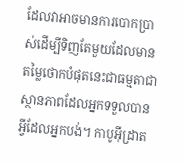ដែលវាអាចមានការបោកប្រាស់ដើម្បីទិញតែមួយដែលមានតម្លៃថោកបំផុតនេះជាធម្មតាជាស្ថានភាពដែលអ្នកទទួលបានអ្វីដែលអ្នកបង់។ កាបូអ៊ីដ្រាត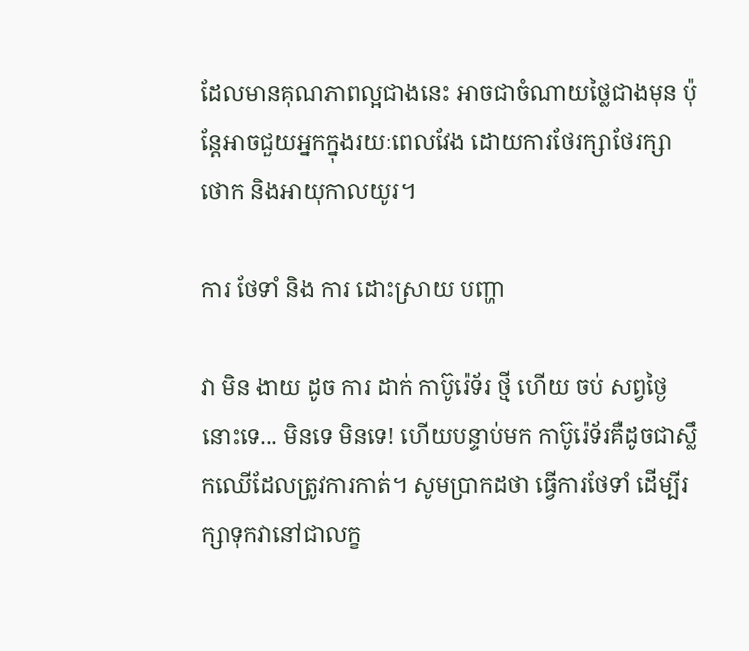ដែលមានគុណភាពល្អជាងនេះ អាចជាចំណាយថ្លៃជាងមុន ប៉ុន្តែអាចជួយអ្នកក្នុងរយៈពេលវែង ដោយការថែរក្សាថែរក្សាថោក និងអាយុកាលយូរ។

ការ ថែទាំ និង ការ ដោះស្រាយ បញ្ហា

វា មិន ងាយ ដូច ការ ដាក់ កាប៊ូរ៉េទ័រ ថ្មី ហើយ ចប់ សព្វថ្ងៃ នោះទេ... មិនទេ មិនទេ! ហើយបន្ទាប់មក កាប៊ូរ៉េទ័រគឺដូចជាស្លឹកឈើដែលត្រូវការកាត់។ សូមប្រាកដថា ធ្វើការថែទាំ ដើម្បីរក្សាទុកវានៅជាលក្ខ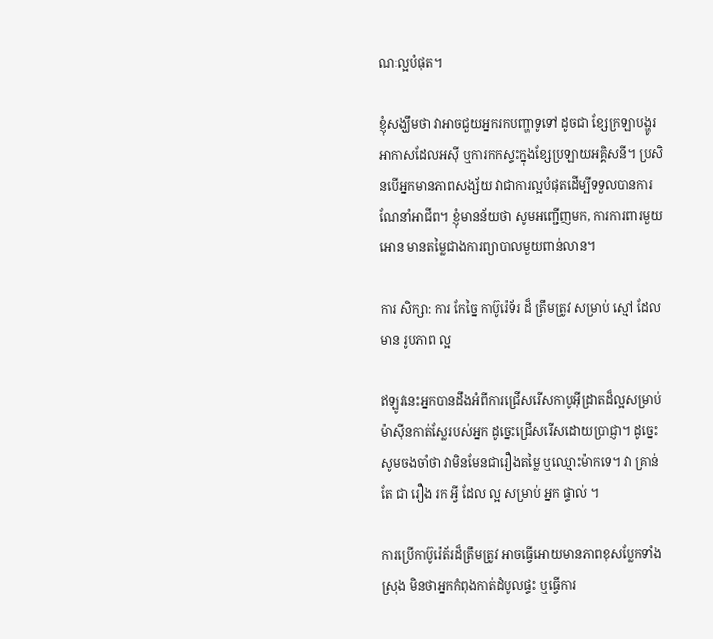ណៈល្អបំផុត។

ខ្ញុំសង្ឃឹមថា វាអាចជួយអ្នករកបញ្ហាទូទៅ ដូចជា ខ្សែក្រឡាបង្ហូរអាកាសដែលអសុី ឬការកកស្ទះក្នុងខ្សែប្រឡាយអគ្គិសនី។ ប្រសិនបើអ្នកមានភាពសង្ស័យ វាជាការល្អបំផុតដើម្បីទទួលបានការណែនាំអាជីព។ ខ្ញុំមានន័យថា សូមអញ្ជើញមក, ការការពារមួយអោន មានតម្លៃជាងការព្យាបាលមួយពាន់លាន។

ការ សិក្សា: ការ កែច្នៃ កាប៊ូរ៉េទ័រ ដ៏ ត្រឹមត្រូវ សម្រាប់ ស្មៅ ដែល មាន រូបភាព ល្អ

ឥឡូវនេះអ្នកបានដឹងអំពីការជ្រើសរើសកាបូអ៊ីដ្រាតដ៏ល្អសម្រាប់ម៉ាស៊ីនកាត់ស្លែរបស់អ្នក ដូច្នេះជ្រើសរើសដោយប្រាជ្ញា។ ដូច្នេះ សូមចងចាំថា វាមិនមែនជារឿងតម្លៃ ឬឈ្មោះម៉ាកទេ។ វា គ្រាន់តែ ជា រឿង រក អ្វី ដែល ល្អ សម្រាប់ អ្នក ផ្ទាល់ ។

ការប្រើកាប៊ូរ៉េត័រដ៏ត្រឹមត្រូវ អាចធ្វើអោយមានភាពខុសប្លែកទាំងស្រុង មិនថាអ្នកកំពុងកាត់ដំបូលផ្ទះ ឬធ្វើការ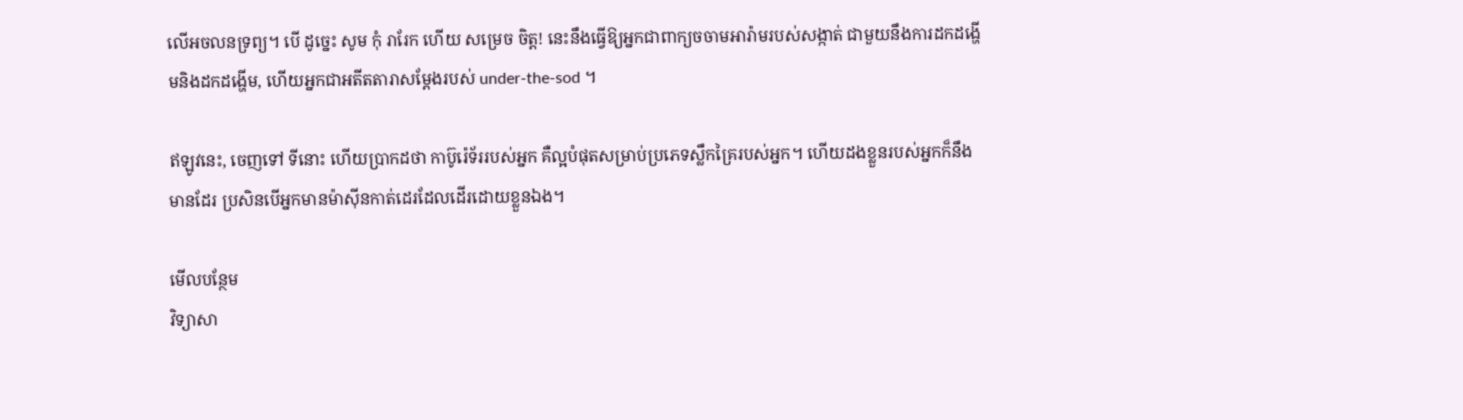លើអចលនទ្រព្យ។ បើ ដូច្នេះ សូម កុំ រារែក ហើយ សម្រេច ចិត្ត! នេះនឹងធ្វើឱ្យអ្នកជាពាក្យចចាមអារ៉ាមរបស់សង្កាត់ ជាមួយនឹងការដកដង្ហើមនិងដកដង្ហើម, ហើយអ្នកជាអតីតតារាសម្តែងរបស់ under-the-sod ។

ឥឡូវនេះ, ចេញទៅ ទីនោះ ហើយប្រាកដថា កាប៊ូរ៉េទ័ររបស់អ្នក គឺល្អបំផុតសម្រាប់ប្រភេទស្លឹកគ្រៃរបស់អ្នក។ ហើយដងខ្លួនរបស់អ្នកក៏នឹងមានដែរ ប្រសិនបើអ្នកមានម៉ាស៊ីនកាត់ដេរដែលដើរដោយខ្លួនឯង។

មើលបន្ថែម
វិទ្យាសា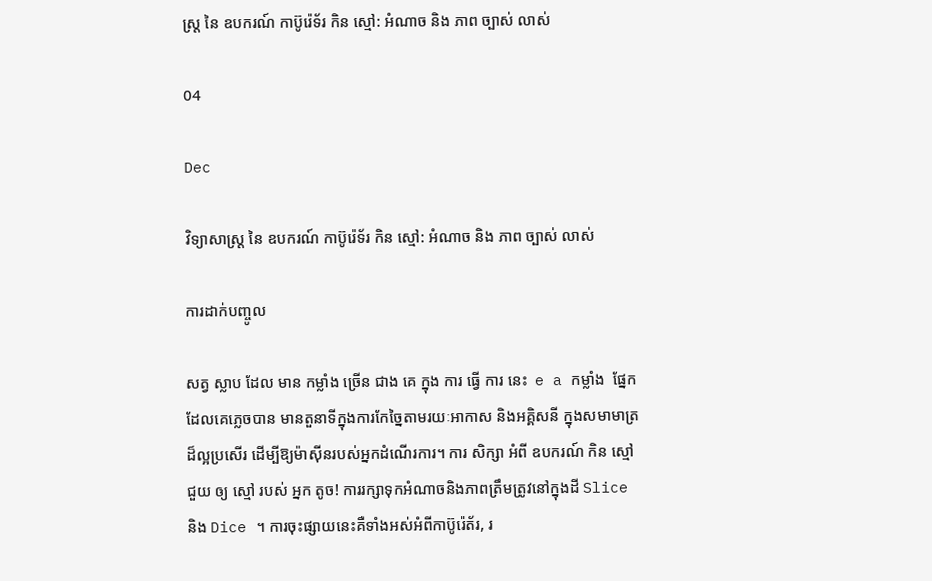ស្ត្រ នៃ ឧបករណ៍ កាប៊ូរ៉េទ័រ កិន ស្មៅ: អំណាច និង ភាព ច្បាស់ លាស់

04

Dec

វិទ្យាសាស្ត្រ នៃ ឧបករណ៍ កាប៊ូរ៉េទ័រ កិន ស្មៅ: អំណាច និង ភាព ច្បាស់ លាស់

ការដាក់បញ្ចូល

សត្វ ស្លាប ដែល មាន កម្លាំង ច្រើន ជាង គេ ក្នុង ការ ធ្វើ ការ នេះ  e a កម្លាំង  ផ្នែកដែលគេភ្លេចបាន មានតួនាទីក្នុងការកែច្នៃតាមរយៈអាកាស និងអគ្គិសនី ក្នុងសមាមាត្រដ៏ល្អប្រសើរ ដើម្បីឱ្យម៉ាស៊ីនរបស់អ្នកដំណើរការ។ ការ សិក្សា អំពី ឧបករណ៍ កិន ស្មៅ ជួយ ឲ្យ ស្មៅ របស់ អ្នក តូច! ការរក្សាទុកអំណាចនិងភាពត្រឹមត្រូវនៅក្នុងដី Slice និង Dice ។ ការចុះផ្សាយនេះគឺទាំងអស់អំពីកាប៊ូរ៉េត័រ, រ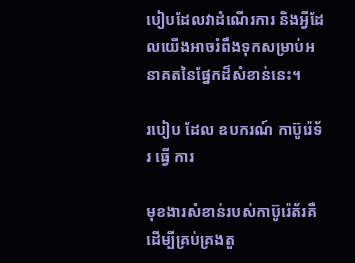បៀបដែលវាដំណើរការ និងអ្វីដែលយើងអាចរំពឹងទុកសម្រាប់អនាគតនៃផ្នែកដ៏សំខាន់នេះ។

របៀប ដែល ឧបករណ៍ កាប៊ូរ៉េទ័រ ធ្វើ ការ

មុខងារសំខាន់របស់កាប៊ូរ៉េត័រគឺដើម្បីគ្រប់គ្រងតួ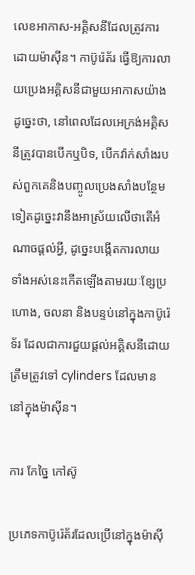លេខអាកាស-អគ្គិសនីដែលត្រូវការដោយម៉ាស៊ីន។ កាប៊ូរ៉េត័រ ធ្វើឱ្យការលាយប្រេងអគ្គិសនីជាមួយអាកាសយ៉ាងដូច្នេះថា, នៅពេលដែលអេក្រង់អគ្គិសនីត្រូវបានបើកឬបិទ, បើកវ៉ាក់សាំងរបស់ពួកគេនិងបញ្ចូលប្រេងសាំងបន្ថែមទៀតដូច្នេះវានឹងអាស្រ័យលើថាតើអំណាចផ្តល់អ្វី, ដូច្នេះបង្កើតការលាយ ទាំងអស់នេះកើតឡើងតាមរយៈខ្សែប្រហោង, ចលនា និងបន្ទប់នៅក្នុងកាប៊ូរ៉េទ័រ ដែលជាការជួយផ្តល់អគ្គិសនីដោយត្រឹមត្រូវទៅ cylinders ដែលមាននៅក្នុងម៉ាស៊ីន។

ការ កែច្នៃ កៅស៊ូ

ប្រភេទកាប៊ូរ៉េត័រដែលប្រើនៅក្នុងម៉ាស៊ី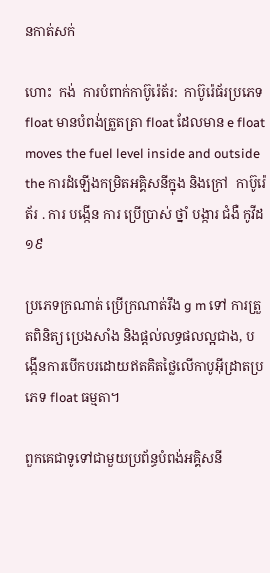នកាត់សក់

ហោះ  កង់  ការបំពាក់កាប៊ូរ៉េត័រ:  កាប៊ូរ៉េធ័រប្រភេទ float មានបំពង់ត្រួតត្រា float ដែលមាន e float moves the fuel level inside and outside the ការដំឡើងកម្រិតអគ្គិសនីក្នុង និងក្រៅ  កាប៊ូរ៉េត័រ . ការ បង្កើន ការ ប្រើប្រាស់ ថ្នាំ បង្ការ ជំងឺ កូវីដ១៩

ប្រភេទក្រណាត់ ប្រើក្រណាត់រឹង g m ទៅ ការត្រួតពិនិត្យ ប្រេងសាំង និងផ្តល់លទ្ធផលល្អជាង, បង្កើនការបើកបរដោយឥតគិតថ្លៃលើកាបូអ៊ីដ្រាតប្រភេទ float ធម្មតា។

ពួកគេជាទូទៅជាមួយប្រព័ន្ធបំពង់អគ្គិសនី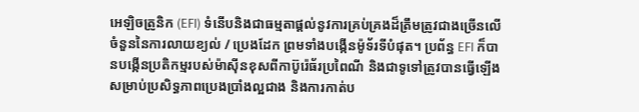អេឡិចត្រូនិក (EFI) ទំនើបនិងជាធម្មតាផ្តល់នូវការគ្រប់គ្រងដ៏ត្រឹមត្រូវជាងច្រើនលើចំនួននៃការលាយខ្យល់ / ប្រេងដែក ព្រមទាំងបង្កើនម៉ូទ័រទីបំផុត។ ប្រព័ន្ធ EFI ក៏បានបង្កើនប្រតិកម្មរបស់ម៉ាស៊ីនខុសពីកាប៊ូរ៉េធ័រប្រពៃណី និងជាទូទៅត្រូវបានធ្វើឡើងសម្រាប់ប្រសិទ្ធភាពប្រេងប្រាំងល្អជាង និងការកាត់ប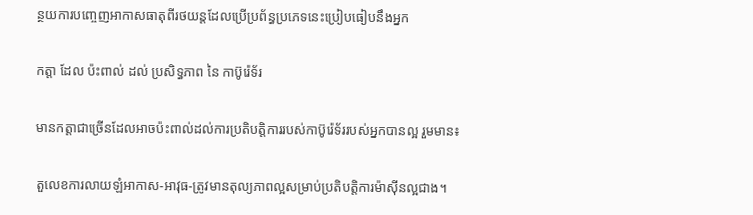ន្ថយការបញ្ចេញអាកាសធាតុពីរថយន្តដែលប្រើប្រព័ន្ធប្រភេទនេះប្រៀបធៀបនឹងអ្នក

កត្តា ដែល ប៉ះពាល់ ដល់ ប្រសិទ្ធភាព នៃ កាប៊ូរ៉េទ័រ

មានកត្តាជាច្រើនដែលអាចប៉ះពាល់ដល់ការប្រតិបត្តិការរបស់កាប៊ូរ៉េទ័ររបស់អ្នកបានល្អ រួមមាន៖

តួលេខការលាយឡំអាកាស-អាវុធ-ត្រូវមានតុល្យភាពល្អសម្រាប់ប្រតិបត្តិការម៉ាស៊ីនល្អជាង។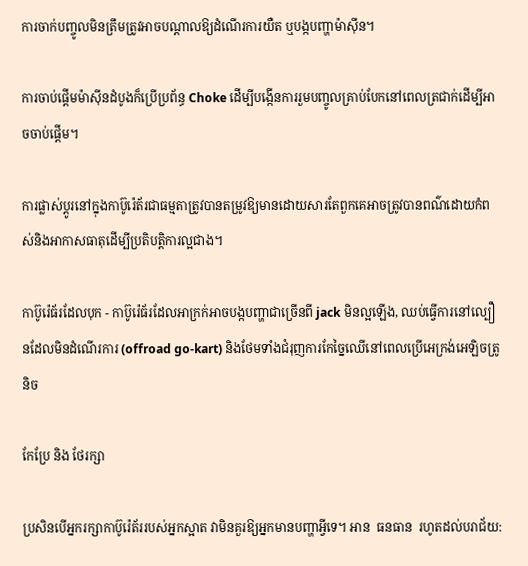ការចាក់បញ្ចូលមិនត្រឹមត្រូវអាចបណ្តាលឱ្យដំណើរការយឺត ឬបង្កបញ្ហាម៉ាស៊ីន។

ការចាប់ផ្តើមម៉ាស៊ីនដំបូងក៏ប្រើប្រព័ន្ធ Choke ដើម្បីបង្កើនការរួមបញ្ចូលគ្រាប់បែកនៅពេលត្រជាក់ដើម្បីអាចចាប់ផ្តើម។

ការផ្លាស់ប្តូរនៅក្នុងកាប៊ូរ៉េត័រជាធម្មតាត្រូវបានតម្រូវឱ្យមានដោយសារតែពួកគេអាចត្រូវបានពណ៌ដោយកំពស់និងអាកាសធាតុដើម្បីប្រតិបត្តិការល្អជាង។

កាប៊ូរ៉េធ័រដែលបុក - កាប៊ូរ៉េធ័រដែលអាក្រក់អាចបង្កបញ្ហាជាច្រើនពី jack មិនល្អឡើង, ឈប់ធ្វើការនៅល្បឿនដែលមិនដំណើរការ (offroad go-kart) និងថែមទាំងជំរុញការកែច្នៃឈើនៅពេលប្រើអេក្រង់អេឡិចត្រូនិច

កែប្រែ និង ថែរក្សា

ប្រសិនបើអ្នករក្សាកាប៊ូរ៉េត័ររបស់អ្នកស្អាត វាមិនគួរឱ្យអ្នកមានបញ្ហាអ្វីទេ។ អាន  ធនធាន  រហូតដល់បរាជ័យ: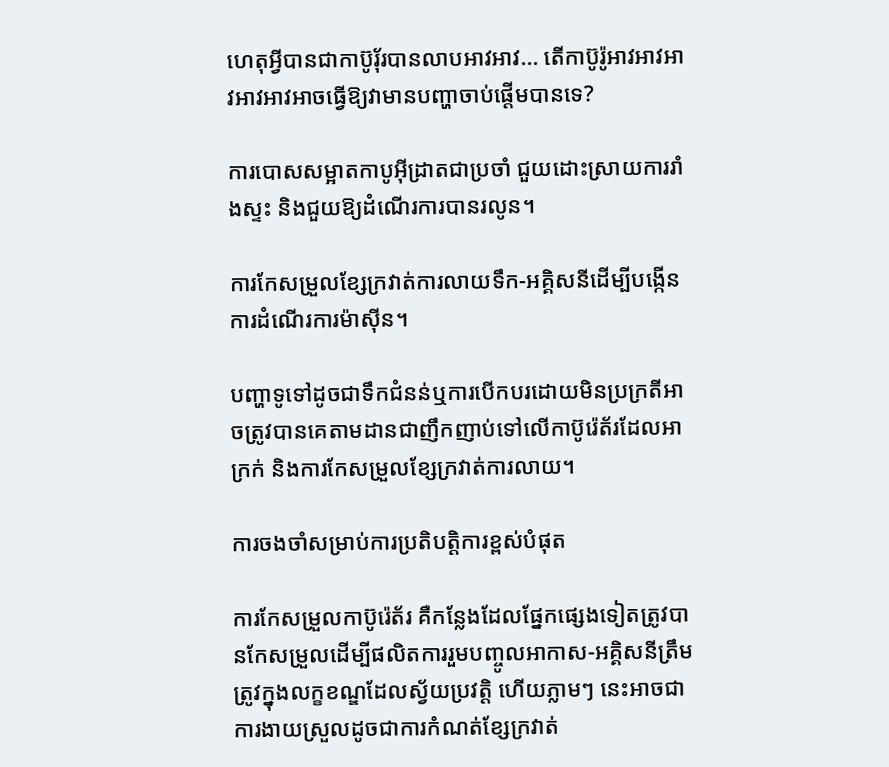ហេតុអ្វីបានជាកាប៊ូរ៉័របានលាបអាវអាវ... តើកាប៊ូរ៉ូអាវអាវអាវអាវអាវអាចធ្វើឱ្យវាមានបញ្ហាចាប់ផ្តើមបានទេ?

ការបោសសម្អាតកាបូអ៊ីដ្រាតជាប្រចាំ ជួយដោះស្រាយការរាំងស្ទះ និងជួយឱ្យដំណើរការបានរលូន។

ការកែសម្រួលខ្សែក្រវាត់ការលាយទឹក-អគ្គិសនីដើម្បីបង្កើនការដំណើរការម៉ាស៊ីន។

បញ្ហាទូទៅដូចជាទឹកជំនន់ឬការបើកបរដោយមិនប្រក្រតីអាចត្រូវបានគេតាមដានជាញឹកញាប់ទៅលើកាប៊ូរ៉េត័រដែលអាក្រក់ និងការកែសម្រួលខ្សែក្រវាត់ការលាយ។

ការចងចាំសម្រាប់ការប្រតិបត្តិការខ្ពស់បំផុត

ការកែសម្រួលកាប៊ូរ៉េត័រ គឺកន្លែងដែលផ្នែកផ្សេងទៀតត្រូវបានកែសម្រួលដើម្បីផលិតការរួមបញ្ចូលអាកាស-អគ្គិសនីត្រឹមត្រូវក្នុងលក្ខខណ្ឌដែលស្វ័យប្រវត្តិ ហើយភ្លាមៗ នេះអាចជាការងាយស្រួលដូចជាការកំណត់ខ្សែក្រវាត់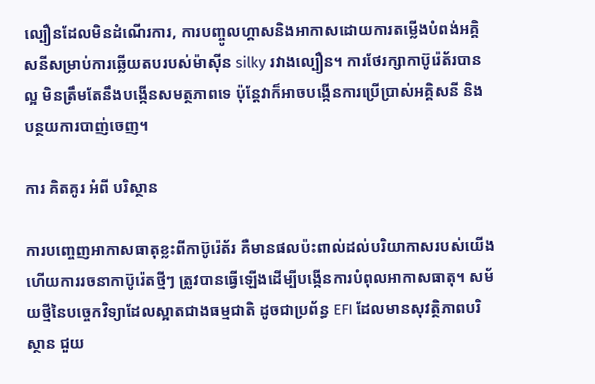ល្បឿនដែលមិនដំណើរការ, ការបញ្ចូលហ្គាសនិងអាកាសដោយការតម្លើងបំពង់អគ្គិសនីសម្រាប់ការឆ្លើយតបរបស់ម៉ាស៊ីន silky រវាងល្បឿន។ ការថែរក្សាកាប៊ូរ៉េត័របានល្អ មិនត្រឹមតែនឹងបង្កើនសមត្ថភាពទេ ប៉ុន្តែវាក៏អាចបង្កើនការប្រើប្រាស់អគ្គិសនី និងបន្ថយការបាញ់ចេញ។

ការ គិតគូរ អំពី បរិស្ថាន

ការបញ្ចេញអាកាសធាតុខ្លះពីកាប៊ូរ៉េត័រ គឺមានផលប៉ះពាល់ដល់បរិយាកាសរបស់យើង ហើយការរចនាកាប៊ូរ៉េតថ្មីៗ ត្រូវបានធ្វើឡើងដើម្បីបង្កើនការបំពុលអាកាសធាតុ។ សម័យថ្មីនៃបច្ចេកវិទ្យាដែលស្អាតជាងធម្មជាតិ ដូចជាប្រព័ន្ធ EFI ដែលមានសុវត្ថិភាពបរិស្ថាន ជួយ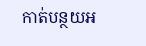កាត់បន្ថយអ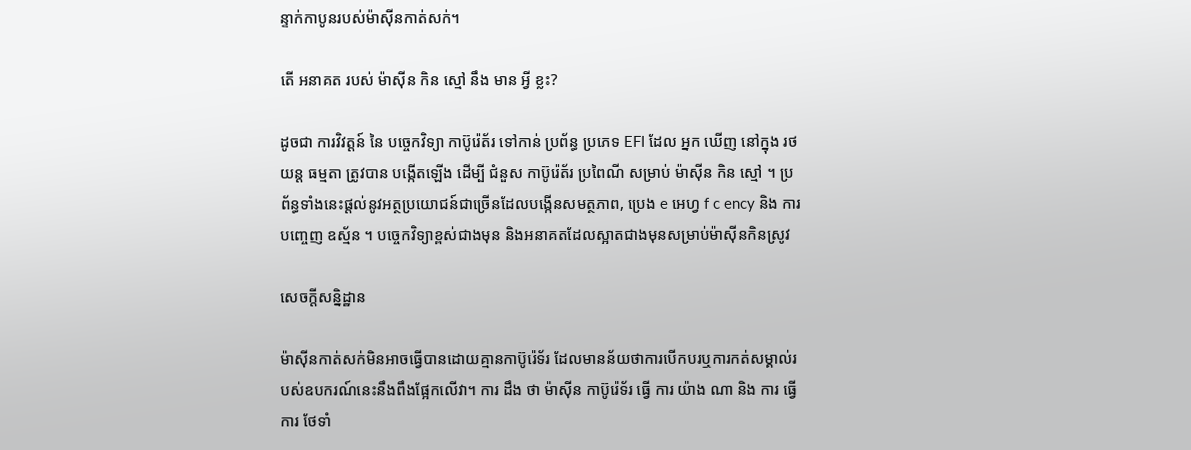ន្ទាក់កាបូនរបស់ម៉ាស៊ីនកាត់សក់។

តើ អនាគត របស់ ម៉ាស៊ីន កិន ស្មៅ នឹង មាន អ្វី ខ្លះ?

ដូចជា ការវិវត្តន៍ នៃ បច្ចេកវិទ្យា កាប៊ូរ៉េត័រ ទៅកាន់ ប្រព័ន្ធ ប្រភេទ EFI ដែល អ្នក ឃើញ នៅក្នុង រថយន្ត ធម្មតា ត្រូវបាន បង្កើតឡើង ដើម្បី ជំនួស កាប៊ូរ៉េត័រ ប្រពៃណី សម្រាប់ ម៉ាស៊ីន កិន ស្មៅ ។ ប្រព័ន្ធទាំងនេះផ្តល់នូវអត្ថប្រយោជន៍ជាច្រើនដែលបង្កើនសមត្ថភាព, ប្រេង e អេហ្វ f c ency និង ការបញ្ចេញ ឧស្ម័ន ។ បច្ចេកវិទ្យាខ្ពស់ជាងមុន និងអនាគតដែលស្អាតជាងមុនសម្រាប់ម៉ាស៊ីនកិនស្រូវ

សេចក្តីសន្និដ្ឋាន

ម៉ាស៊ីនកាត់សក់មិនអាចធ្វើបានដោយគ្មានកាប៊ូរ៉េទ័រ ដែលមានន័យថាការបើកបរឬការកត់សម្គាល់របស់ឧបករណ៍នេះនឹងពឹងផ្អែកលើវា។ ការ ដឹង ថា ម៉ាស៊ីន កាប៊ូរ៉េទ័រ ធ្វើ ការ យ៉ាង ណា និង ការ ធ្វើ ការ ថែទាំ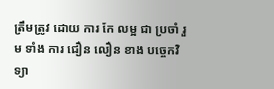ត្រឹមត្រូវ ដោយ ការ កែ លម្អ ជា ប្រចាំ រួម ទាំង ការ ជឿន លឿន ខាង បច្ចេកវិទ្យា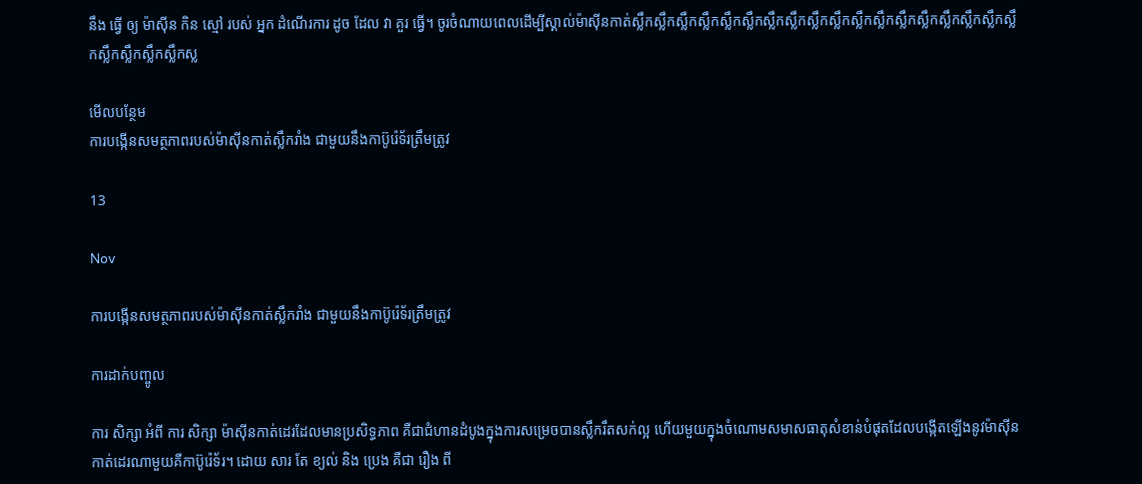នឹង ធ្វើ ឲ្យ ម៉ាស៊ីន កិន ស្មៅ របស់ អ្នក ដំណើរការ ដូច ដែល វា គួរ ធ្វើ។ ចូរចំណាយពេលដើម្បីស្គាល់ម៉ាស៊ីនកាត់ស្លឹកស្លឹកស្លឹកស្លឹកស្លឹកស្លឹកស្លឹកស្លឹកស្លឹកស្លឹកស្លឹកស្លឹកស្លឹកស្លឹកស្លឹកស្លឹកស្លឹកស្លឹកស្លឹកស្លឹកស្លឹកស្លឹកស្ល

មើលបន្ថែម
ការបង្កើនសមត្ថភាពរបស់ម៉ាស៊ីនកាត់ស្លឹករាំង ជាមួយនឹងកាប៊ូរ៉េទ័រត្រឹមត្រូវ

13

Nov

ការបង្កើនសមត្ថភាពរបស់ម៉ាស៊ីនកាត់ស្លឹករាំង ជាមួយនឹងកាប៊ូរ៉េទ័រត្រឹមត្រូវ

ការដាក់បញ្ចូល

ការ សិក្សា អំពី ការ សិក្សា ម៉ាស៊ីនកាត់ដេរដែលមានប្រសិទ្ធភាព គឺជាជំហានដំបូងក្នុងការសម្រេចបានស្លឹករឹតសក់ល្អ ហើយមួយក្នុងចំណោមសមាសធាតុសំខាន់បំផុតដែលបង្កើតឡើងនូវម៉ាស៊ីនកាត់ដេរណាមួយគឺកាប៊ូរ៉េទ័រ។ ដោយ សារ តែ ខ្យល់ និង ប្រេង គឺជា រឿង ពី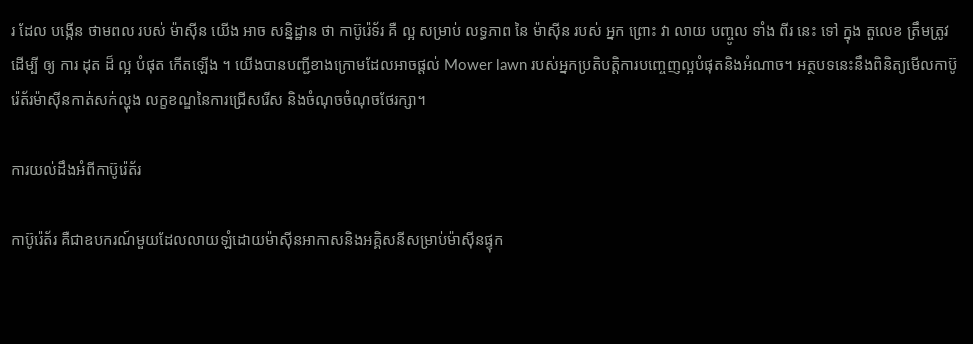រ ដែល បង្កើន ថាមពល របស់ ម៉ាស៊ីន យើង អាច សន្និដ្ឋាន ថា កាប៊ូរ៉េទ័រ គឺ ល្អ សម្រាប់ លទ្ធភាព នៃ ម៉ាស៊ីន របស់ អ្នក ព្រោះ វា លាយ បញ្ចូល ទាំង ពីរ នេះ ទៅ ក្នុង តួលេខ ត្រឹមត្រូវ ដើម្បី ឲ្យ ការ ដុត ដ៏ ល្អ បំផុត កើតឡើង ។ យើងបានបញ្ជីខាងក្រោមដែលអាចផ្តល់ Mower lawn របស់អ្នកប្រតិបត្តិការបញ្ចេញល្អបំផុតនិងអំណាច។ អត្ថបទនេះនឹងពិនិត្យមើលកាប៊ូរ៉េត័រម៉ាស៊ីនកាត់សក់ល្ហុង លក្ខខណ្ឌនៃការជ្រើសរើស និងចំណុចចំណុចថែរក្សា។

ការយល់ដឹងអំពីកាប៊ូរ៉េត័រ

កាប៊ូរ៉េត័រ គឺជាឧបករណ៍មួយដែលលាយឡំដោយម៉ាស៊ីនអាកាសនិងអគ្គិសនីសម្រាប់ម៉ាស៊ីនផ្ទុក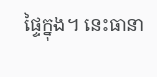ផ្ទៃក្នុង។ នេះធានា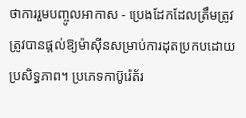ថាការរួមបញ្ចូលអាកាស - ប្រេងដែកដែលត្រឹមត្រូវត្រូវបានផ្តល់ឱ្យម៉ាស៊ីនសម្រាប់ការដុតប្រកបដោយប្រសិទ្ធភាព។ ប្រភេទកាប៊ូរ៉េត័រ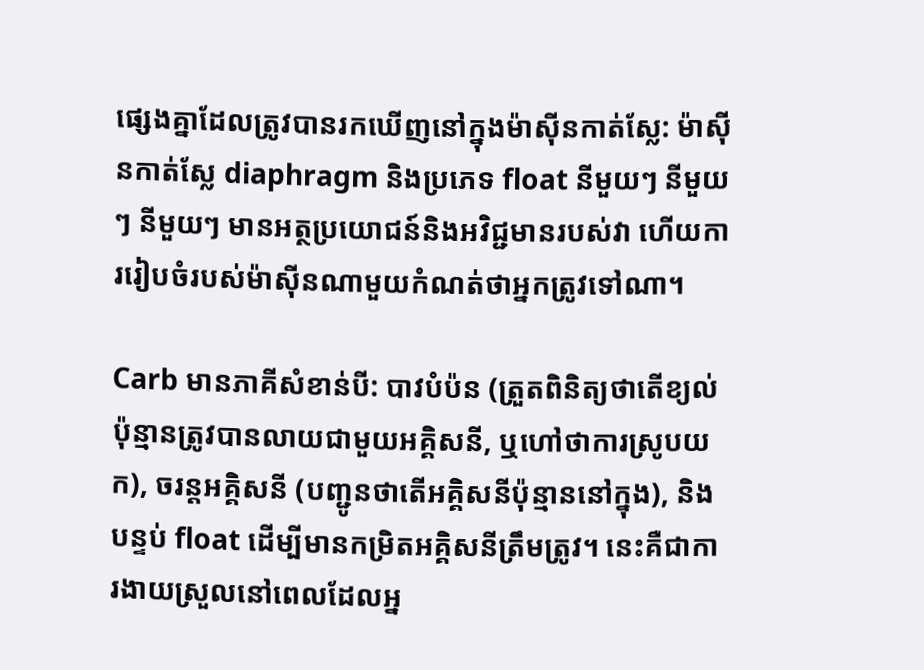ផ្សេងគ្នាដែលត្រូវបានរកឃើញនៅក្នុងម៉ាស៊ីនកាត់ស្លែ: ម៉ាស៊ីនកាត់ស្លែ diaphragm និងប្រភេទ float នីមួយៗ នីមួយៗ នីមួយៗ មានអត្ថប្រយោជន៍និងអវិជ្ជមានរបស់វា ហើយការរៀបចំរបស់ម៉ាស៊ីនណាមួយកំណត់ថាអ្នកត្រូវទៅណា។

Carb មានភាគីសំខាន់បី: បាវបំប៉ន (ត្រួតពិនិត្យថាតើខ្យល់ប៉ុន្មានត្រូវបានលាយជាមួយអគ្គិសនី, ឬហៅថាការស្រូបយក), ចរន្តអគ្គិសនី (បញ្ជូនថាតើអគ្គិសនីប៉ុន្មាននៅក្នុង), និងបន្ទប់ float ដើម្បីមានកម្រិតអគ្គិសនីត្រឹមត្រូវ។ នេះគឺជាការងាយស្រួលនៅពេលដែលអ្ន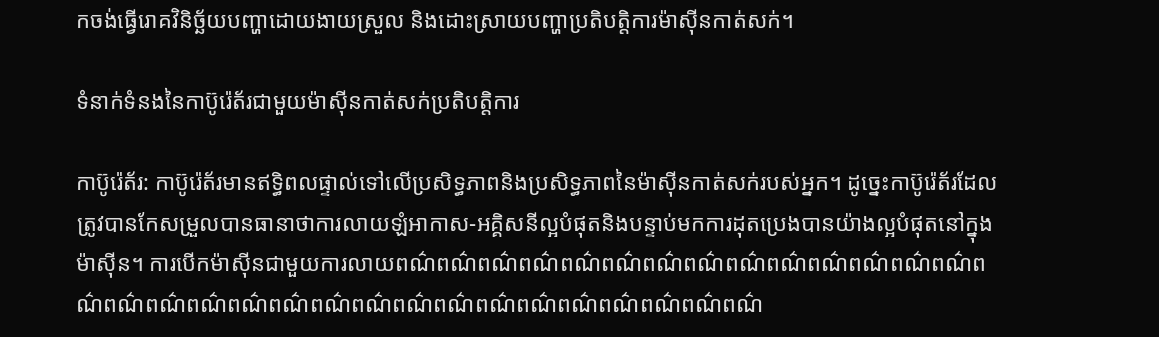កចង់ធ្វើរោគវិនិច្ឆ័យបញ្ហាដោយងាយស្រួល និងដោះស្រាយបញ្ហាប្រតិបត្តិការម៉ាស៊ីនកាត់សក់។

ទំនាក់ទំនងនៃកាប៊ូរ៉េត័រជាមួយម៉ាស៊ីនកាត់សក់ប្រតិបត្តិការ

កាប៊ូរ៉េត័រ: កាប៊ូរ៉េត័រមានឥទ្ធិពលផ្ទាល់ទៅលើប្រសិទ្ធភាពនិងប្រសិទ្ធភាពនៃម៉ាស៊ីនកាត់សក់របស់អ្នក។ ដូច្នេះកាប៊ូរ៉េត័រដែលត្រូវបានកែសម្រួលបានធានាថាការលាយឡំអាកាស-អគ្គិសនីល្អបំផុតនិងបន្ទាប់មកការដុតប្រេងបានយ៉ាងល្អបំផុតនៅក្នុងម៉ាស៊ីន។ ការបើកម៉ាស៊ីនជាមួយការលាយពណ៌ពណ៌ពណ៌ពណ៌ពណ៌ពណ៌ពណ៌ពណ៌ពណ៌ពណ៌ពណ៌ពណ៌ពណ៌ពណ៌ពណ៌ពណ៌ពណ៌ពណ៌ពណ៌ពណ៌ពណ៌ពណ៌ពណ៌ពណ៌ពណ៌ពណ៌ពណ៌ពណ៌ពណ៌ពណ៌ពណ៌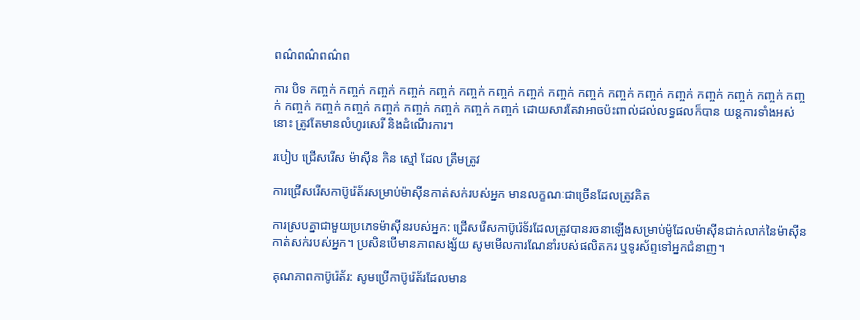ពណ៌ពណ៌ពណ៌ព

ការ បិទ កញ្ចក់ កញ្ចក់ កញ្ចក់ កញ្ចក់ កញ្ចក់ កញ្ចក់ កញ្ចក់ កញ្ចក់ កញ្ចក់ កញ្ចក់ កញ្ចក់ កញ្ចក់ កញ្ចក់ កញ្ចក់ កញ្ចក់ កញ្ចក់ កញ្ចក់ កញ្ចក់ កញ្ចក់ កញ្ចក់ កញ្ចក់ កញ្ចក់ កញ្ចក់ កញ្ចក់ កញ្ចក់ ដោយសារតែវាអាចប៉ះពាល់ដល់លទ្ធផលក៏បាន យន្តការទាំងអស់នោះ ត្រូវតែមានលំហូរសេរី និងដំណើរការ។

របៀប ជ្រើសរើស ម៉ាស៊ីន កិន ស្មៅ ដែល ត្រឹមត្រូវ

ការជ្រើសរើសកាប៊ូរ៉េត័រសម្រាប់ម៉ាស៊ីនកាត់សក់របស់អ្នក មានលក្ខណៈជាច្រើនដែលត្រូវគិត

ការស្របគ្នាជាមួយប្រភេទម៉ាស៊ីនរបស់អ្នក: ជ្រើសរើសកាប៊ូរ៉េទ័រដែលត្រូវបានរចនាឡើងសម្រាប់ម៉ូដែលម៉ាស៊ីនជាក់លាក់នៃម៉ាស៊ីនកាត់សក់របស់អ្នក។ ប្រសិនបើមានភាពសង្ស័យ សូមមើលការណែនាំរបស់ផលិតករ ឬទូរស័ព្ទទៅអ្នកជំនាញ។

គុណភាពកាប៊ូរ៉េត័រ: សូមប្រើកាប៊ូរ៉េត័រដែលមាន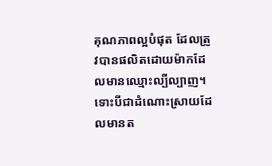គុណភាពល្អបំផុត ដែលត្រូវបានផលិតដោយម៉ាកដែលមានឈ្មោះល្បីល្បាញ។ ទោះបីជាដំណោះស្រាយដែលមានត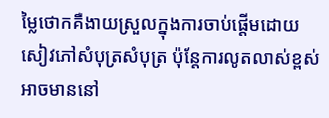ម្លៃថោកគឺងាយស្រួលក្នុងការចាប់ផ្តើមដោយសៀវភៅសំបុត្រសំបុត្រ ប៉ុន្តែការលូតលាស់ខ្ពស់អាចមាននៅ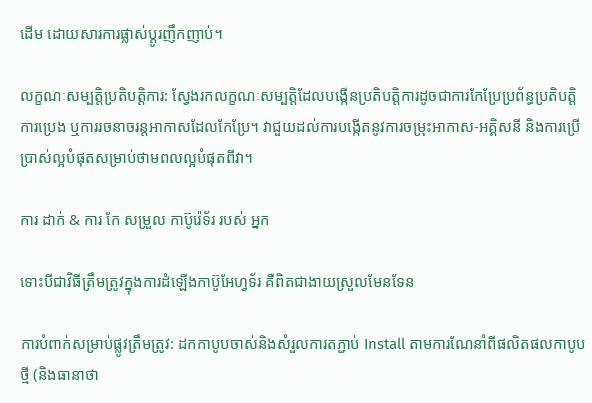ដើម ដោយសារការផ្លាស់ប្តូរញឹកញាប់។

លក្ខណៈសម្បត្តិប្រតិបត្តិការ: ស្វែងរកលក្ខណៈសម្បត្តិដែលបង្កើនប្រតិបត្តិការដូចជាការកែប្រែប្រព័ន្ធប្រតិបត្តិការប្រេង ឬការរចនាចរន្តអាកាសដែលកែប្រែ។ វាជួយដល់ការបង្កើតនូវការចម្រុះអាកាស-អគ្គិសនី និងការប្រើប្រាស់ល្អបំផុតសម្រាប់ថាមពលល្អបំផុតពីវា។

ការ ដាក់ & ការ កែ សម្រួល កាប៊ូរ៉េទ័រ របស់ អ្នក

ទោះបីជាវិធីត្រឹមត្រូវក្នុងការដំឡើងកាប៊ូអែហ្វទ័រ គឺពិតជាងាយស្រួលមែនទែន

ការបំពាក់សម្រាប់ផ្លូវត្រឹមត្រូវ: ដកកាបូបចាស់និងសំរួលការតភ្ជាប់ Install តាមការណែនាំពីផលិតផលកាបូបថ្មី (និងធានាថា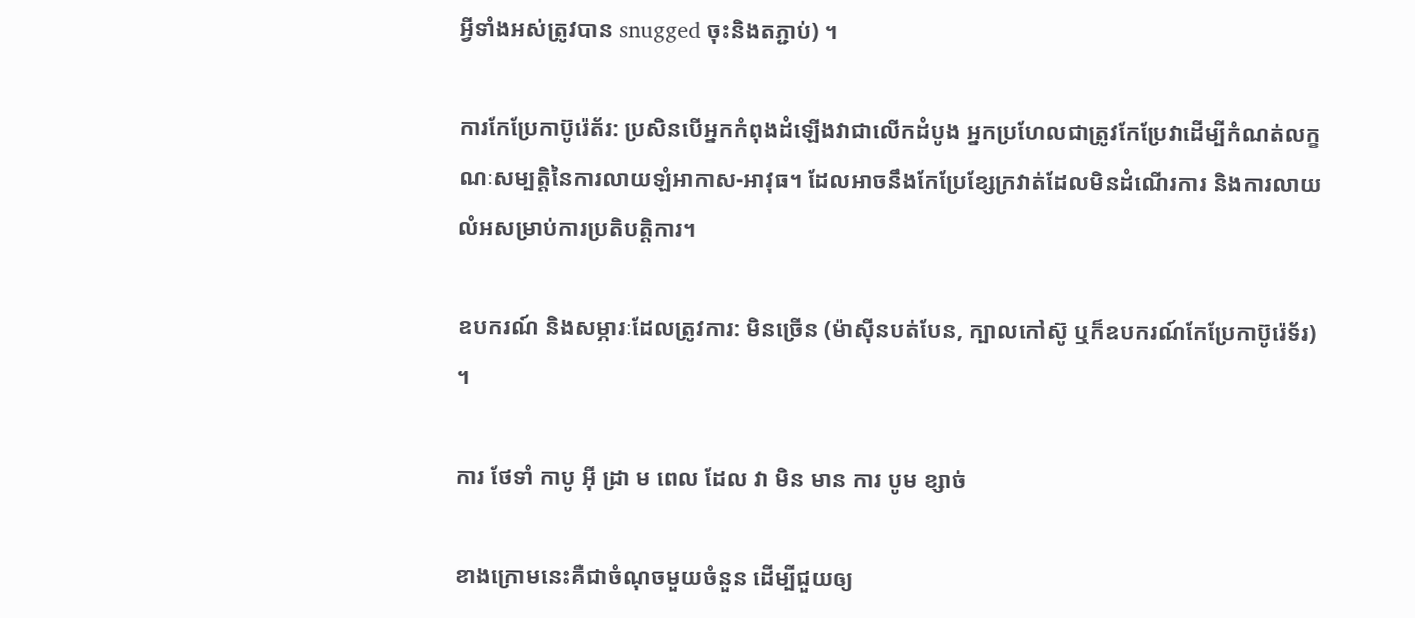អ្វីទាំងអស់ត្រូវបាន snugged ចុះនិងតភ្ជាប់) ។

ការកែប្រែកាប៊ូរ៉េត័រ: ប្រសិនបើអ្នកកំពុងដំឡើងវាជាលើកដំបូង អ្នកប្រហែលជាត្រូវកែប្រែវាដើម្បីកំណត់លក្ខណៈសម្បត្តិនៃការលាយឡំអាកាស-អាវុធ។ ដែលអាចនឹងកែប្រែខ្សែក្រវាត់ដែលមិនដំណើរការ និងការលាយលំអសម្រាប់ការប្រតិបត្តិការ។

ឧបករណ៍ និងសម្ភារៈដែលត្រូវការ: មិនច្រើន (ម៉ាស៊ីនបត់បែន, ក្បាលកៅស៊ូ ឬក៏ឧបករណ៍កែប្រែកាប៊ូរ៉េទ័រ) ។

ការ ថែទាំ កាបូ អ៊ី ដ្រា ម ពេល ដែល វា មិន មាន ការ បូម ខ្សាច់

ខាងក្រោមនេះគឺជាចំណុចមួយចំនួន ដើម្បីជួយឲ្យ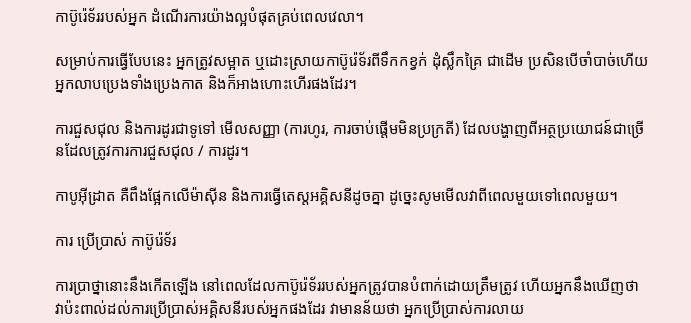កាប៊ូរ៉េទ័ររបស់អ្នក ដំណើរការយ៉ាងល្អបំផុតគ្រប់ពេលវេលា។

សម្រាប់ការធ្វើបែបនេះ អ្នកត្រូវសម្អាត ឬដោះស្រាយកាប៊ូរ៉េទ័រពីទឹកកខ្វក់ ដុំស្លឹកគ្រៃ ជាដើម ប្រសិនបើចាំបាច់ហើយអ្នកលាបប្រេងទាំងប្រេងកាត និងក៏អាងហោះហើរផងដែរ។

ការជួសជុល និងការដូរជាទូទៅ មើលសញ្ញា (ការហូរ, ការចាប់ផ្តើមមិនប្រក្រតី) ដែលបង្ហាញពីអត្ថប្រយោជន៍ជាច្រើនដែលត្រូវការការជួសជុល / ការដូរ។

កាបូអ៊ីដ្រាត គឺពឹងផ្អែកលើម៉ាស៊ីន និងការធ្វើតេស្តអគ្គិសនីដូចគ្នា ដូច្នេះសូមមើលវាពីពេលមួយទៅពេលមួយ។

ការ ប្រើប្រាស់ កាប៊ូរ៉េទ័រ

ការប្រាថ្នានោះនឹងកើតឡើង នៅពេលដែលកាប៊ូរ៉េទ័ររបស់អ្នកត្រូវបានបំពាក់ដោយត្រឹមត្រូវ ហើយអ្នកនឹងឃើញថា វាប៉ះពាល់ដល់ការប្រើប្រាស់អគ្គិសនីរបស់អ្នកផងដែរ វាមានន័យថា អ្នកប្រើប្រាស់ការលាយ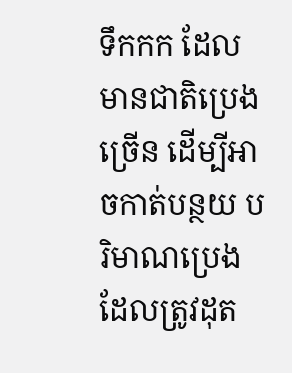ទឹកកក ដែលមានជាតិប្រេងច្រើន ដើម្បីអាចកាត់បន្ថយ បរិមាណប្រេងដែលត្រូវដុត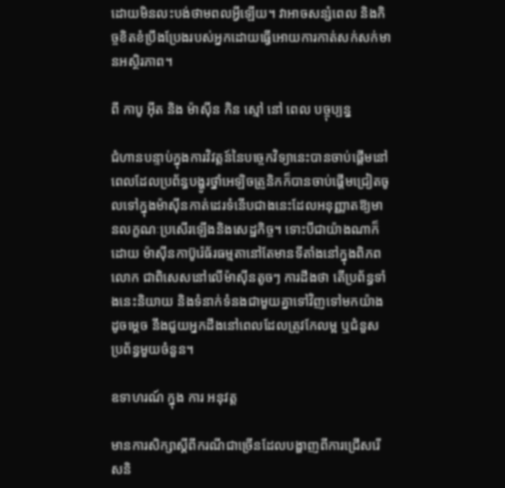ដោយមិនលះបង់ថាមពលអ្វីឡើយ។ វាអាចសន្សំពេល និងកិច្ចខិតខំប្រឹងប្រែងរបស់អ្នកដោយធ្វើអោយការកាត់សក់សក់មានអស្ថិរភាព។

ពី កាបូ អ៊ីត និង ម៉ាស៊ីន កិន ស្មៅ នៅ ពេល បច្ចុប្បន្ន

ជំហានបន្ទាប់ក្នុងការវិវត្តន៍នៃបច្ចេកវិទ្យានេះបានចាប់ផ្តើមនៅពេលដែលប្រព័ន្ធបង្ហូរថ្នាំអេឡិចត្រូនិកក៏បានចាប់ផ្តើមជ្រៀតចូលទៅក្នុងម៉ាស៊ីនកាត់ដេរទំនើបជាងនេះដែលអនុញ្ញាតឱ្យមានលក្ខណៈប្រសើរឡើងនិងសេដ្ឋកិច្ច។ ទោះបីជាយ៉ាងណាក៏ដោយ ម៉ាស៊ីនកាប៊ូរ៉េធ័រធម្មតានៅតែមានទីតាំងនៅក្នុងពិភពលោក ជាពិសេសនៅលើម៉ាស៊ីនតូចៗ ការដឹងថា តើប្រព័ន្ធទាំងនេះនិយាយ និងទំនាក់ទំនងជាមួយគ្នាទៅវិញទៅមកយ៉ាងដូចម្តេច នឹងជួយអ្នកដឹងនៅពេលដែលត្រូវកែលម្អ ឬជំនួសប្រព័ន្ធមួយចំនួន។

ឧទាហរណ៍ ក្នុង ការ អនុវត្ត

មានការសិក្សាស្តីពីករណីជាច្រើនដែលបង្ហាញពីការជ្រើសរើសនិ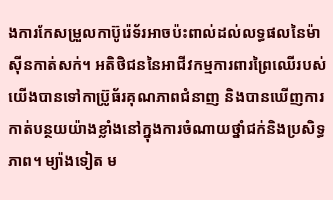ងការកែសម្រួលកាប៊ូរ៉េទ័រអាចប៉ះពាល់ដល់លទ្ធផលនៃម៉ាស៊ីនកាត់សក់។ អតិថិជននៃអាជីវកម្មការពារព្រៃឈើរបស់យើងបានទៅកាប្រ៊ូធ័រគុណភាពជំនាញ និងបានឃើញការកាត់បន្ថយយ៉ាងខ្លាំងនៅក្នុងការចំណាយថ្នាំជក់និងប្រសិទ្ធភាព។ ម្យ៉ាងទៀត ម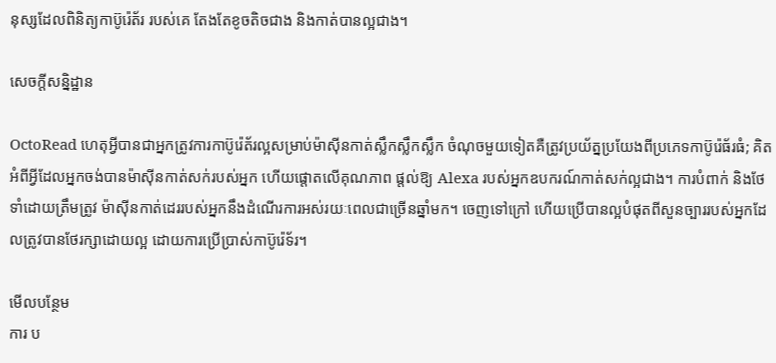នុស្សដែលពិនិត្យកាប៊ូរ៉េត័រ របស់គេ តែងតែខូចតិចជាង និងកាត់បានល្អជាង។

សេចក្តីសន្និដ្ឋាន

OctoRead ហេតុអ្វីបានជាអ្នកត្រូវការកាប៊ូរ៉េត័រល្អសម្រាប់ម៉ាស៊ីនកាត់ស្លឹកស្លឹកស្លឹក ចំណុចមួយទៀតគឺត្រូវប្រយ័ត្នប្រយែងពីប្រភេទកាប៊ូរ៉េធ័រធំ; គិតអំពីអ្វីដែលអ្នកចង់បានម៉ាស៊ីនកាត់សក់របស់អ្នក ហើយផ្តោតលើគុណភាព ផ្តល់ឱ្យ Alexa របស់អ្នកឧបករណ៍កាត់សក់ល្អជាង។ ការបំពាក់ និងថែទាំដោយត្រឹមត្រូវ ម៉ាស៊ីនកាត់ដេររបស់អ្នកនឹងដំណើរការអស់រយៈពេលជាច្រើនឆ្នាំមក។ ចេញទៅក្រៅ ហើយប្រើបានល្អបំផុតពីសួនច្បាររបស់អ្នកដែលត្រូវបានថែរក្សាដោយល្អ ដោយការប្រើប្រាស់កាប៊ូរ៉េទ័រ។

មើលបន្ថែម
ការ ប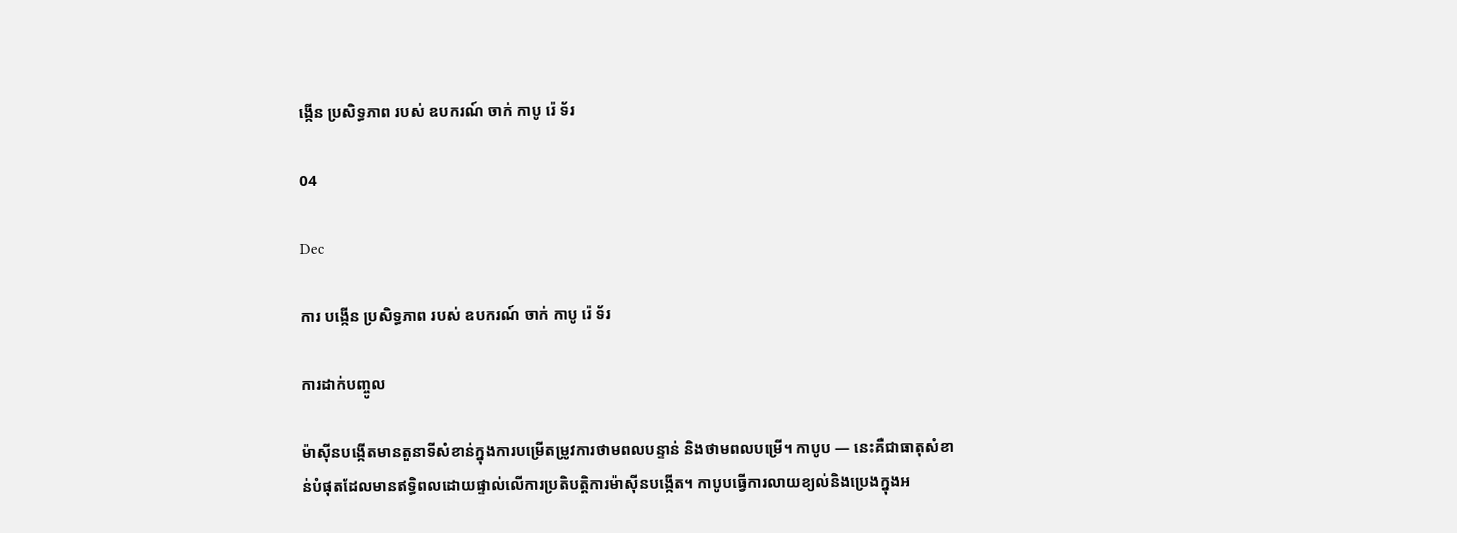ង្កើន ប្រសិទ្ធភាព របស់ ឧបករណ៍ ចាក់ កាបូ រ៉េ ទ័រ

04

Dec

ការ បង្កើន ប្រសិទ្ធភាព របស់ ឧបករណ៍ ចាក់ កាបូ រ៉េ ទ័រ

ការដាក់បញ្ចូល

ម៉ាស៊ីនបង្កើតមានតួនាទីសំខាន់ក្នុងការបម្រើតម្រូវការថាមពលបន្ទាន់ និងថាមពលបម្រើ។ កាបូប — នេះគឺជាធាតុសំខាន់បំផុតដែលមានឥទ្ធិពលដោយផ្ទាល់លើការប្រតិបត្តិការម៉ាស៊ីនបង្កើត។ កាបូបធ្វើការលាយខ្យល់និងប្រេងក្នុងអ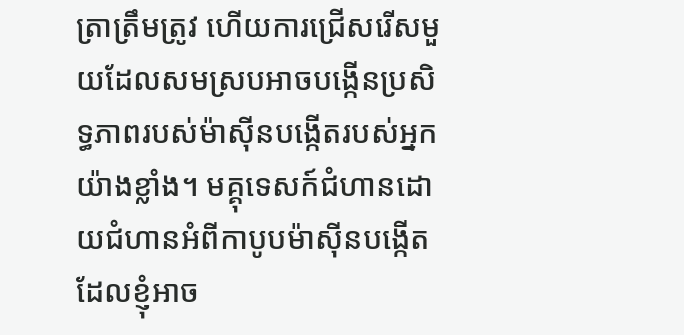ត្រាត្រឹមត្រូវ ហើយការជ្រើសរើសមួយដែលសមស្របអាចបង្កើនប្រសិទ្ធភាពរបស់ម៉ាស៊ីនបង្កើតរបស់អ្នកយ៉ាងខ្លាំង។ មគ្គុទេសក៍ជំហានដោយជំហានអំពីកាបូបម៉ាស៊ីនបង្កើត ដែលខ្ញុំអាច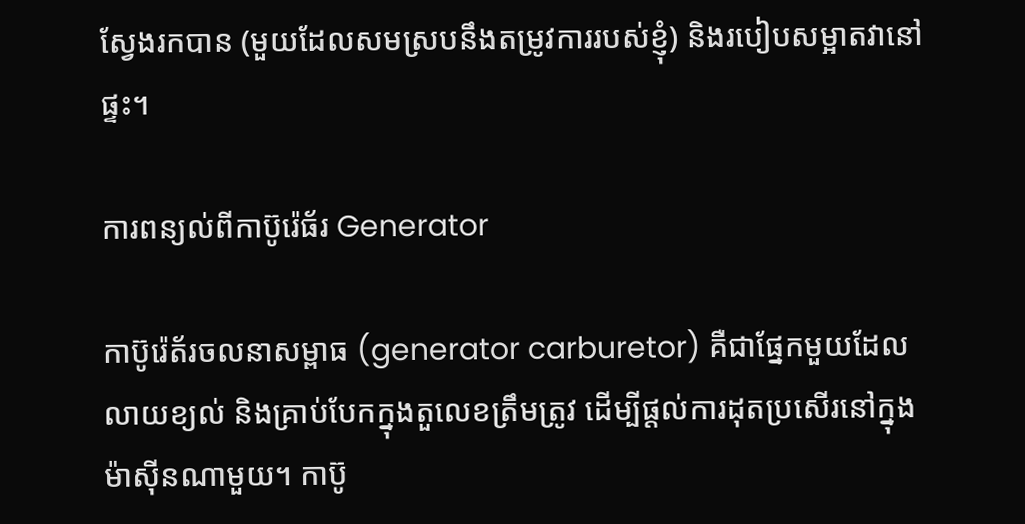ស្វែងរកបាន (មួយដែលសមស្របនឹងតម្រូវការរបស់ខ្ញុំ) និងរបៀបសម្អាតវានៅផ្ទះ។

ការពន្យល់ពីកាប៊ូរ៉េធ័រ Generator

កាប៊ូរ៉េត័រចលនាសម្ពាធ (generator carburetor) គឺជាផ្នែកមួយដែលលាយខ្យល់ និងគ្រាប់បែកក្នុងតួលេខត្រឹមត្រូវ ដើម្បីផ្តល់ការដុតប្រសើរនៅក្នុងម៉ាស៊ីនណាមួយ។ កាប៊ូ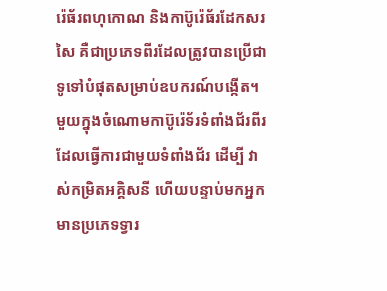រ៉េធ័រពហុកោណ និងកាប៊ូរ៉េធ័រដែកសរសៃ គឺជាប្រភេទពីរដែលត្រូវបានប្រើជាទូទៅបំផុតសម្រាប់ឧបករណ៍បង្កើត។ មួយក្នុងចំណោមកាប៊ូរ៉េទ័រទំពាំងជ័រពីរដែលធ្វើការជាមួយទំពាំងជ័រ ដើម្បី វាស់កម្រិតអគ្គិសនី ហើយបន្ទាប់មកអ្នកមានប្រភេទទ្វារ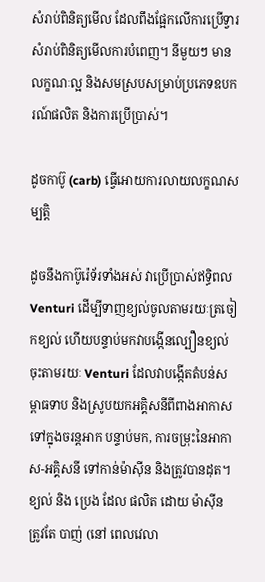សំរាប់ពិនិត្យមើល ដែលពឹងផ្អែកលើការប្រើទ្វារសំរាប់ពិនិត្យមើលការបំពេញ។ នីមួយៗ មានលក្ខណៈល្អ និងសមស្របសម្រាប់ប្រភេទឧបករណ៍ផលិត និងការប្រើប្រាស់។

ដូចកាប៊ូ (carb) ធ្វើអោយការលាយលក្ខណសម្បត្តិ

ដូចនឹងកាប៊ូរ៉េទ័រទាំងអស់ វាប្រើប្រាស់ឥទ្ធិពល Venturi ដើម្បីទាញខ្យល់ចូលតាមរយៈត្រចៀកខ្យល់ ហើយបន្ទាប់មកវាបង្កើនល្បឿនខ្យល់ចុះតាមរយៈ Venturi ដែលវាបង្កើតតំបន់សម្ពាធទាប និងស្រូបយកអគ្គិសនីពីពាងអាកាសទៅក្នុងចរន្តអាក បន្ទាប់មក, ការចម្រុះនៃអាកាស-អគ្គិសនី ទៅកាន់ម៉ាស៊ីន និងត្រូវបានដុត។ ខ្យល់ និង ប្រេង ដែល ផលិត ដោយ ម៉ាស៊ីន ត្រូវតែ បាញ់ (នៅ ពេលវេលា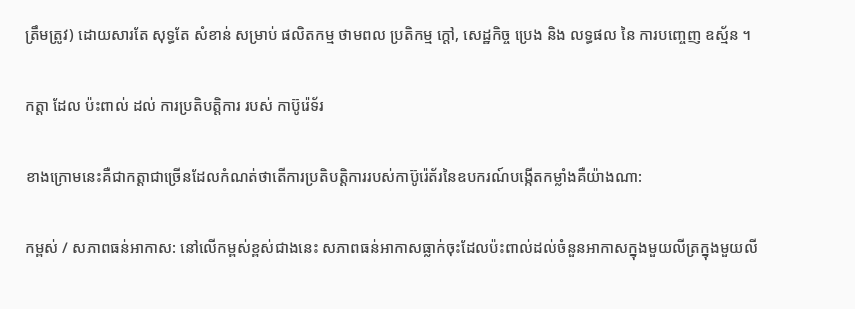ត្រឹមត្រូវ) ដោយសារតែ សុទ្ធតែ សំខាន់ សម្រាប់ ផលិតកម្ម ថាមពល ប្រតិកម្ម ក្តៅ, សេដ្ឋកិច្ច ប្រេង និង លទ្ធផល នៃ ការបញ្ចេញ ឧស្ម័ន ។

កត្តា ដែល ប៉ះពាល់ ដល់ ការប្រតិបត្តិការ របស់ កាប៊ូរ៉េទ័រ

ខាងក្រោមនេះគឺជាកត្តាជាច្រើនដែលកំណត់ថាតើការប្រតិបត្តិការរបស់កាប៊ូរ៉េត័រនៃឧបករណ៍បង្កើតកម្លាំងគឺយ៉ាងណា:

កម្ពស់ / សភាពធន់អាកាស: នៅលើកម្ពស់ខ្ពស់ជាងនេះ សភាពធន់អាកាសធ្លាក់ចុះដែលប៉ះពាល់ដល់ចំនួនអាកាសក្នុងមួយលីត្រក្នុងមួយលី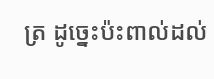ត្រ ដូច្នេះប៉ះពាល់ដល់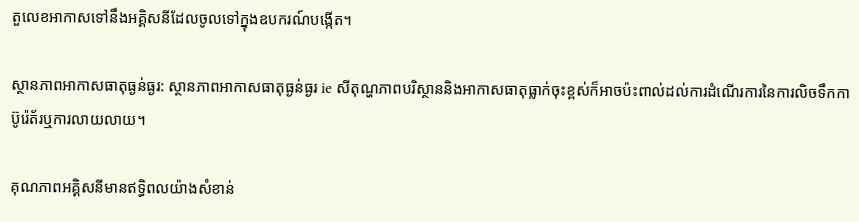តួលេខអាកាសទៅនឹងអគ្គិសនីដែលចូលទៅក្នុងឧបករណ៍បង្កើត។

ស្ថានភាពអាកាសធាតុធ្ងន់ធ្ងរ: ស្ថានភាពអាកាសធាតុធ្ងន់ធ្ងរ ie សីតុណ្ហភាពបរិស្ថាននិងអាកាសធាតុធ្លាក់ចុះខ្ពស់ក៏អាចប៉ះពាល់ដល់ការដំណើរការនៃការលិចទឹកកាប៊ូរ៉េត័រឬការលាយលាយ។

គុណភាពអគ្គិសនីមានឥទ្ធិពលយ៉ាងសំខាន់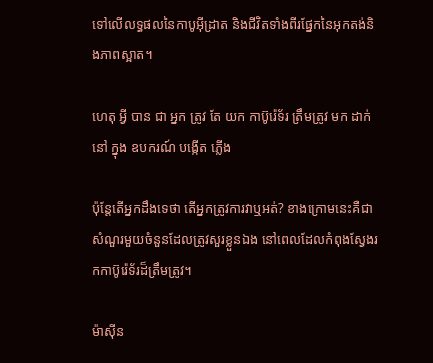ទៅលើលទ្ធផលនៃកាបូអ៊ីដ្រាត និងជីវិតទាំងពីរផ្នែកនៃអុកតង់និងភាពស្អាត។

ហេតុ អ្វី បាន ជា អ្នក ត្រូវ តែ យក កាប៊ូរ៉េទ័រ ត្រឹមត្រូវ មក ដាក់ នៅ ក្នុង ឧបករណ៍ បង្កើត ភ្លើង

ប៉ុន្តែតើអ្នកដឹងទេថា តើអ្នកត្រូវការវាឬអត់? ខាងក្រោមនេះគឺជាសំណួរមួយចំនួនដែលត្រូវសួរខ្លួនឯង នៅពេលដែលកំពុងស្វែងរកកាប៊ូរ៉េទ័រដ៏ត្រឹមត្រូវ។

ម៉ាស៊ីន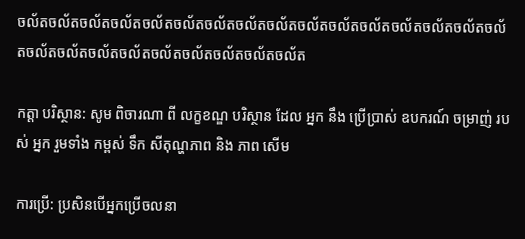ចល័តចល័តចល័តចល័តចល័តចល័តចល័តចល័តចល័តចល័តចល័តចល័តចល័តចល័តចល័តចល័តចល័តចល័តចល័តចល័តចល័តចល័តចល័តចល័តចល័ត

កត្តា បរិស្ថាន: សូម ពិចារណា ពី លក្ខខណ្ឌ បរិស្ថាន ដែល អ្នក នឹង ប្រើប្រាស់ ឧបករណ៍ ចម្រាញ់ របស់ អ្នក រួមទាំង កម្ពស់ ទឹក សីតុណ្ហភាព និង ភាព សើម

ការប្រើ: ប្រសិនបើអ្នកប្រើចលនា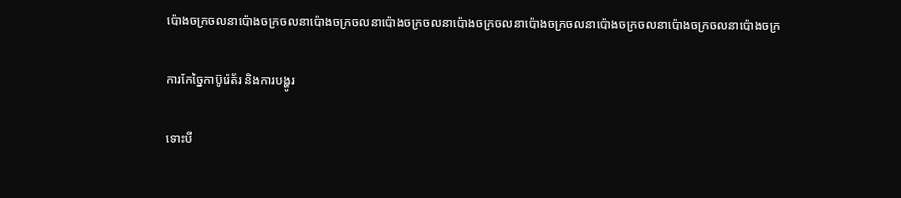ប៉ោងចក្រចលនាប៉ោងចក្រចលនាប៉ោងចក្រចលនាប៉ោងចក្រចលនាប៉ោងចក្រចលនាប៉ោងចក្រចលនាប៉ោងចក្រចលនាប៉ោងចក្រចលនាប៉ោងចក្រ

ការកែច្នៃកាប៊ូរ៉េត័រ និងការបង្ហូរ

ទោះបី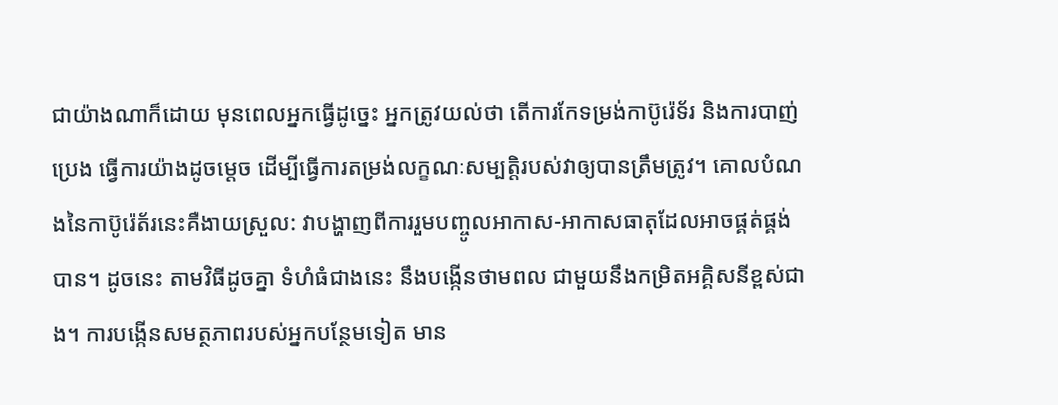ជាយ៉ាងណាក៏ដោយ មុនពេលអ្នកធ្វើដូច្នេះ អ្នកត្រូវយល់ថា តើការកែទម្រង់កាប៊ូរ៉េទ័រ និងការបាញ់ប្រេង ធ្វើការយ៉ាងដូចម្តេច ដើម្បីធ្វើការតម្រង់លក្ខណៈសម្បត្តិរបស់វាឲ្យបានត្រឹមត្រូវ។ គោលបំណងនៃកាប៊ូរ៉េត័រនេះគឺងាយស្រួល: វាបង្ហាញពីការរួមបញ្ចូលអាកាស-អាកាសធាតុដែលអាចផ្គត់ផ្គង់បាន។ ដូចនេះ តាមវិធីដូចគ្នា ទំហំធំជាងនេះ នឹងបង្កើនថាមពល ជាមួយនឹងកម្រិតអគ្គិសនីខ្ពស់ជាង។ ការបង្កើនសមត្ថភាពរបស់អ្នកបន្ថែមទៀត មាន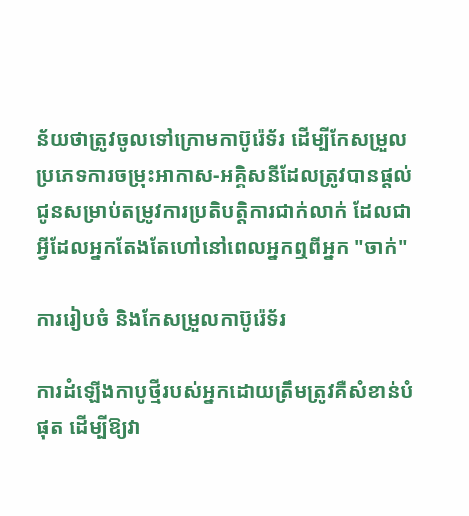ន័យថាត្រូវចូលទៅក្រោមកាប៊ូរ៉េទ័រ ដើម្បីកែសម្រួលប្រភេទការចម្រុះអាកាស-អគ្គិសនីដែលត្រូវបានផ្តល់ជូនសម្រាប់តម្រូវការប្រតិបត្តិការជាក់លាក់ ដែលជាអ្វីដែលអ្នកតែងតែហៅនៅពេលអ្នកឮពីអ្នក "ចាក់"

ការរៀបចំ និងកែសម្រួលកាប៊ូរ៉េទ័រ

ការដំឡើងកាបូថ្មីរបស់អ្នកដោយត្រឹមត្រូវគឺសំខាន់បំផុត ដើម្បីឱ្យវា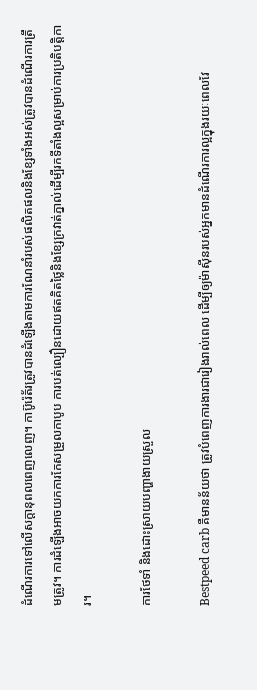ដំណើរការទៅលើសក្តានុពលពេញលេញ។ កាប៊ូរ៉េត័រត្រូវបានដំឡើងតាមការណែនាំរបស់ផលិតផលនិងខ្សែទាំងអស់ត្រូវបានដំណើរការត្រឹមត្រូវ។ ការដំឡើងអាចយកការកែសម្រួលកាបូប ការបត់ល្បឿនដោយឥតគិតថ្លៃនិងខ្សែក្រវាត់ភ្នាល់ដើម្បីរកទីតាំងល្អសម្រាប់ការប្រតិបត្តិការ។

ការថែទាំ និងដោះស្រាយបញ្ហាងាយស្រួល

Bestpeed carb គឺមានន័យថា ត្រូវបំពេញការងារជារៀងរាល់ពេល ដើម្បីឲ្យម៉ាស៊ីនរបស់អ្នកមានដំណើរការល្អក្នុងរយៈពេលវែ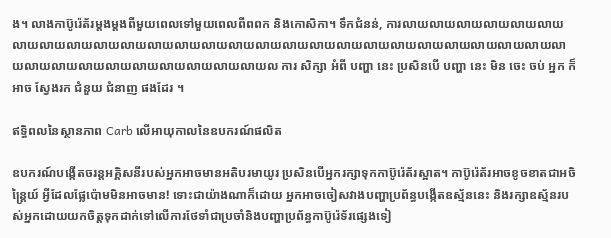ង។ លាងកាប៊ូរ៉េត័រម្តងម្តងពីមួយពេលទៅមួយពេលពីពពក និងកោសិកា។ ទឹកជំនន់, ការលាយលាយលាយលាយលាយលាយលាយលាយលាយលាយលាយលាយលាយលាយលាយលាយលាយលាយលាយលាយលាយលាយលាយលាយលាយលាយលាយលាយលាយលាយលាយលាយលាយលាយលាយលាយល ការ សិក្សា អំពី បញ្ហា នេះ ប្រសិនបើ បញ្ហា នេះ មិន ចេះ ចប់ អ្នក ក៏ អាច ស្វែងរក ជំនួយ ជំនាញ ផងដែរ ។

ឥទ្ធិពលនៃស្ថានភាព Carb លើអាយុកាលនៃឧបករណ៍ផលិត

ឧបករណ៍បង្កើតចរន្តអគ្គិសនីរបស់អ្នកអាចមានអតិបរមាយូរ ប្រសិនបើអ្នករក្សាទុកកាប៊ូរ៉េត័រស្អាត។ កាប៊ូរ៉េត័រអាចខូចខាតជាអចិន្ត្រៃយ៍ អ្វីដែលផ្លែប៉ោមមិនអាចមាន! ទោះជាយ៉ាងណាក៏ដោយ អ្នកអាចចៀសវាងបញ្ហាប្រព័ន្ធបង្កើតឧស្ម័ននេះ និងរក្សាឧស្ម័នរបស់អ្នកដោយយកចិត្តទុកដាក់ទៅលើការថែទាំជាប្រចាំនិងបញ្ហាប្រព័ន្ធកាប៊ូរ៉េទ័រផ្សេងទៀ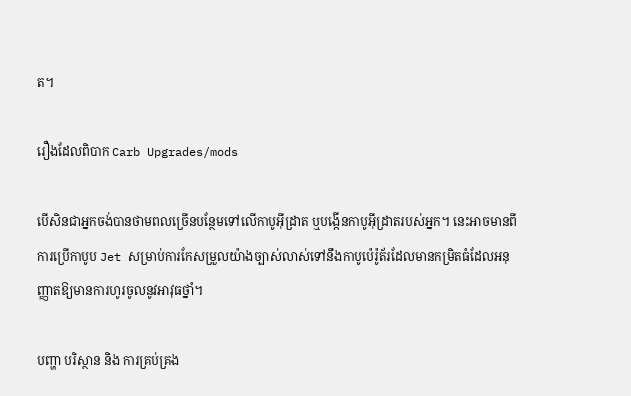ត។

រឿងដែលពិបាក Carb Upgrades/mods

បើសិនជាអ្នកចង់បានថាមពលច្រើនបន្ថែមទៅលើកាបូអ៊ីដ្រាត ឬបង្កើនកាបូអ៊ីដ្រាតរបស់អ្នក។ នេះអាចមានពីការប្រើកាបូប Jet សម្រាប់ការកែសម្រួលយ៉ាងច្បាស់លាស់ទៅនឹងកាបូប៉េរ៉ូត័រដែលមានកម្រិតធំដែលអនុញ្ញាតឱ្យមានការហូរចូលនូវអាវុធថ្នាំ។

បញ្ហា បរិស្ថាន និង ការគ្រប់គ្រង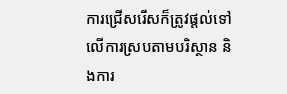ការជ្រើសរើសក៏ត្រូវផ្តល់ទៅលើការស្របតាមបរិស្ថាន និងការ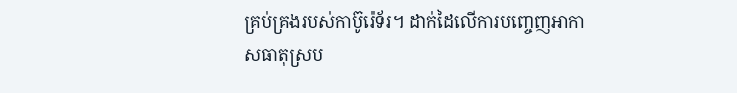គ្រប់គ្រងរបស់កាប៊ូរ៉េទ័រ។ ដាក់ដៃលើការបញ្ចេញអាកាសធាតុស្រប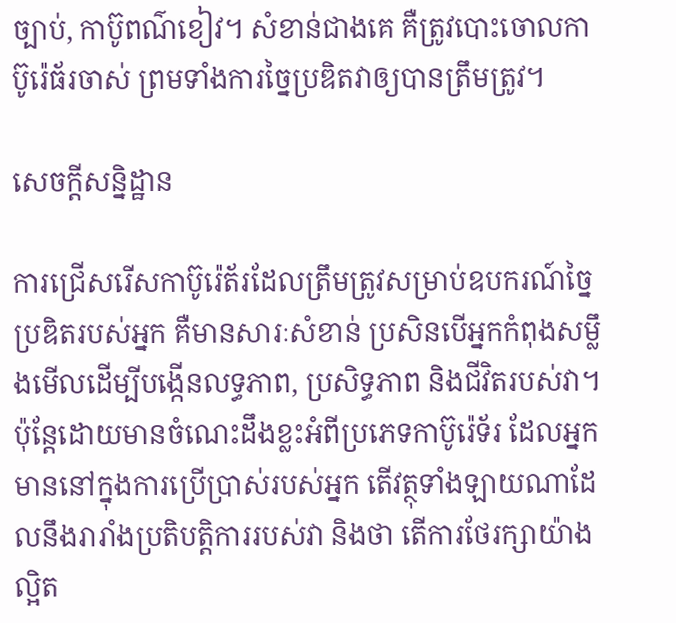ច្បាប់, កាប៊ូពណ៌ខៀវ។ សំខាន់ជាងគេ គឺត្រូវបោះចោលកាប៊ូរ៉េធ័រចាស់ ព្រមទាំងការច្នៃប្រឌិតវាឲ្យបានត្រឹមត្រូវ។

សេចក្តីសន្និដ្ឋាន

ការជ្រើសរើសកាប៊ូរ៉េត័រដែលត្រឹមត្រូវសម្រាប់ឧបករណ៍ច្នៃប្រឌិតរបស់អ្នក គឺមានសារៈសំខាន់ ប្រសិនបើអ្នកកំពុងសម្លឹងមើលដើម្បីបង្កើនលទ្ធភាព, ប្រសិទ្ធភាព និងជីវិតរបស់វា។ ប៉ុន្តែដោយមានចំណេះដឹងខ្លះអំពីប្រភេទកាប៊ូរ៉េទ័រ ដែលអ្នកមាននៅក្នុងការប្រើប្រាស់របស់អ្នក តើវត្ថុទាំងឡាយណាដែលនឹងរារាំងប្រតិបត្តិការរបស់វា និងថា តើការថែរក្សាយ៉ាងល្អិត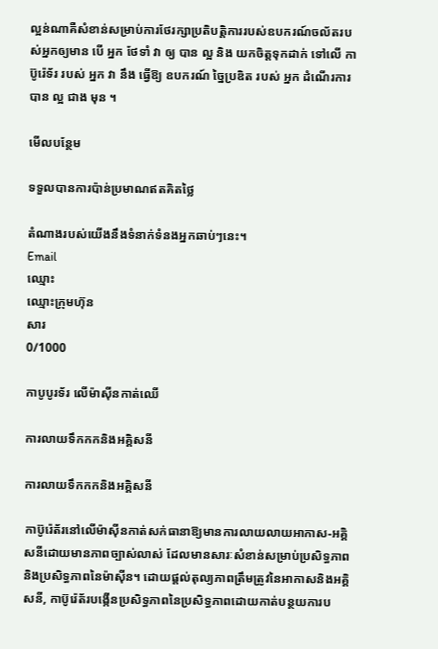ល្អន់ណាគឺសំខាន់សម្រាប់ការថែរក្សាប្រតិបត្តិការរបស់ឧបករណ៍ចល័តរបស់អ្នកឲ្យមាន បើ អ្នក ថែទាំ វា ឲ្យ បាន ល្អ និង យកចិត្តទុកដាក់ ទៅលើ កាប៊ូរ៉េទ័រ របស់ អ្នក វា នឹង ធ្វើឱ្យ ឧបករណ៍ ច្នៃប្រឌិត របស់ អ្នក ដំណើរការ បាន ល្អ ជាង មុន ។

មើលបន្ថែម

ទទួលបានការប៉ាន់ប្រមាណឥតគិតថ្លៃ

តំណាងរបស់យើងនឹងទំនាក់ទំនងអ្នកឆាប់ៗនេះ។
Email
ឈ្មោះ
ឈ្មោះក្រុមហ៊ុន
សារ
0/1000

កាបូបូរទ័រ លើម៉ាស៊ីនកាត់ឈើ

ការលាយទឹកកកនិងអគ្គិសនី

ការលាយទឹកកកនិងអគ្គិសនី

កាប៊ូរ៉េត័រនៅលើម៉ាស៊ីនកាត់សក់ធានាឱ្យមានការលាយលាយអាកាស-អគ្គិសនីដោយមានភាពច្បាស់លាស់ ដែលមានសារៈសំខាន់សម្រាប់ប្រសិទ្ធភាពនិងប្រសិទ្ធភាពនៃម៉ាស៊ីន។ ដោយផ្តល់តុល្យភាពត្រឹមត្រូវនៃអាកាសនិងអគ្គិសនី, កាប៊ូរ៉េត័របង្កើនប្រសិទ្ធភាពនៃប្រសិទ្ធភាពដោយកាត់បន្ថយការប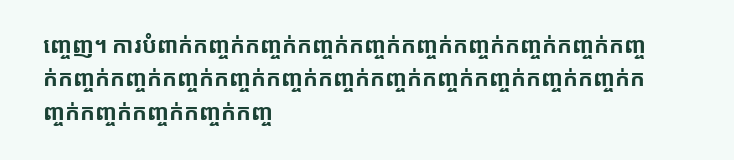ញ្ចេញ។ ការបំពាក់កញ្ចក់កញ្ចក់កញ្ចក់កញ្ចក់កញ្ចក់កញ្ចក់កញ្ចក់កញ្ចក់កញ្ចក់កញ្ចក់កញ្ចក់កញ្ចក់កញ្ចក់កញ្ចក់កញ្ចក់កញ្ចក់កញ្ចក់កញ្ចក់កញ្ចក់កញ្ចក់កញ្ចក់កញ្ចក់កញ្ចក់កញ្ចក់កញ្ច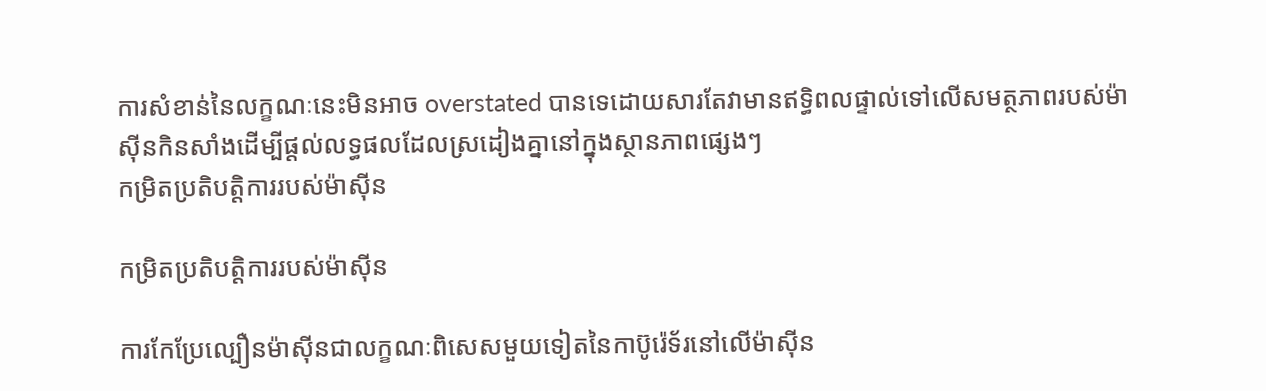ការសំខាន់នៃលក្ខណៈនេះមិនអាច overstated បានទេដោយសារតែវាមានឥទ្ធិពលផ្ទាល់ទៅលើសមត្ថភាពរបស់ម៉ាស៊ីនកិនសាំងដើម្បីផ្តល់លទ្ធផលដែលស្រដៀងគ្នានៅក្នុងស្ថានភាពផ្សេងៗ
កម្រិតប្រតិបត្តិការរបស់ម៉ាស៊ីន

កម្រិតប្រតិបត្តិការរបស់ម៉ាស៊ីន

ការកែប្រែល្បឿនម៉ាស៊ីនជាលក្ខណៈពិសេសមួយទៀតនៃកាប៊ូរ៉េទ័រនៅលើម៉ាស៊ីន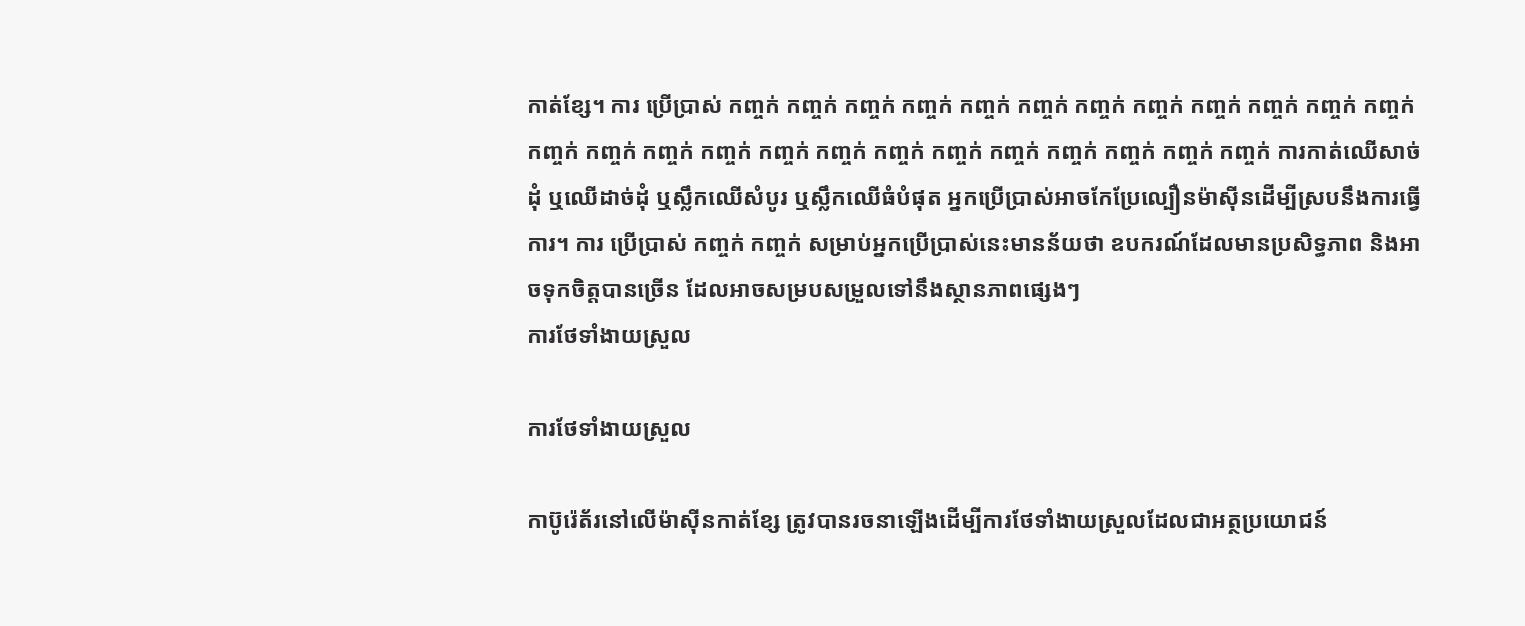កាត់ខ្សែ។ ការ ប្រើប្រាស់ កញ្ចក់ កញ្ចក់ កញ្ចក់ កញ្ចក់ កញ្ចក់ កញ្ចក់ កញ្ចក់ កញ្ចក់ កញ្ចក់ កញ្ចក់ កញ្ចក់ កញ្ចក់ កញ្ចក់ កញ្ចក់ កញ្ចក់ កញ្ចក់ កញ្ចក់ កញ្ចក់ កញ្ចក់ កញ្ចក់ កញ្ចក់ កញ្ចក់ កញ្ចក់ កញ្ចក់ កញ្ចក់ ការកាត់ឈើសាច់ដុំ ឬឈើដាច់ដុំ ឬស្លឹកឈើសំបូរ ឬស្លឹកឈើធំបំផុត អ្នកប្រើប្រាស់អាចកែប្រែល្បឿនម៉ាស៊ីនដើម្បីស្របនឹងការធ្វើការ។ ការ ប្រើប្រាស់ កញ្ចក់ កញ្ចក់ សម្រាប់អ្នកប្រើប្រាស់នេះមានន័យថា ឧបករណ៍ដែលមានប្រសិទ្ធភាព និងអាចទុកចិត្តបានច្រើន ដែលអាចសម្របសម្រួលទៅនឹងស្ថានភាពផ្សេងៗ
ការថែទាំងាយស្រួល

ការថែទាំងាយស្រួល

កាប៊ូរ៉េត័រនៅលើម៉ាស៊ីនកាត់ខ្សែ ត្រូវបានរចនាឡើងដើម្បីការថែទាំងាយស្រួលដែលជាអត្ថប្រយោជន៍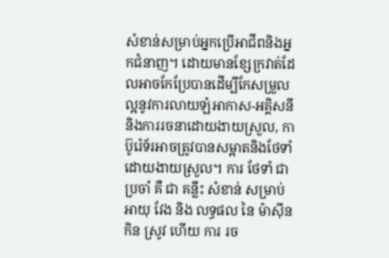សំខាន់សម្រាប់អ្នកប្រើអាជីពនិងអ្នកជំនាញ។ ដោយមានខ្សែក្រវាត់ដែលអាចកែប្រែបានដើម្បីកែសម្រួលល្អនូវការលាយឡំអាកាស-អគ្គិសនី និងការរចនាដោយងាយស្រួល, កាប៊ូរ៉េទ័រអាចត្រូវបានសម្អាតនិងថែទាំដោយងាយស្រួល។ ការ ថែទាំ ជា ប្រចាំ គឺ ជា គន្លឹះ សំខាន់ សម្រាប់ អាយុ វែង និង លទ្ធផល នៃ ម៉ាស៊ីន កិន ស្រូវ ហើយ ការ រច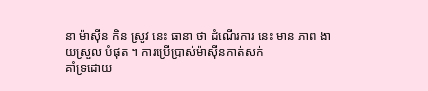នា ម៉ាស៊ីន កិន ស្រូវ នេះ ធានា ថា ដំណើរការ នេះ មាន ភាព ងាយស្រួល បំផុត ។ ការប្រើប្រាស់ម៉ាស៊ីនកាត់សក់
គាំទ្រដោយ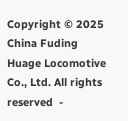Copyright © 2025 China Fuding Huage Locomotive Co., Ltd. All rights reserved  -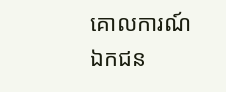គោលការណ៍ឯកជន